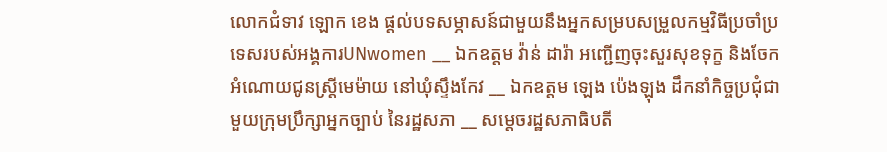លោកជំទាវ ឡោក ខេង ផ្តល់បទសម្ភាសន៍ជាមួយនឹងអ្នកសម្របសម្រួលកម្មវិធីប្រចាំប្រទេសរបស់អង្គការUNwomen __ ឯកឧត្តម វ៉ាន់ ដារ៉ា អញ្ជើញចុះសួរសុខទុក្ខ និងចែកអំណោយជូនស្ត្រីមេម៉ាយ នៅឃុំស្ទឹងកែវ __ ឯកឧត្តម ឡេង ប៉េងឡុង ដឹកនាំកិច្ចប្រជុំជាមួយក្រុមប្រឹក្សាអ្នកច្បាប់ នៃរដ្ឋសភា __ សម្តេចរដ្ឋសភាធិបតី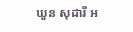ឃួន សុដារី អ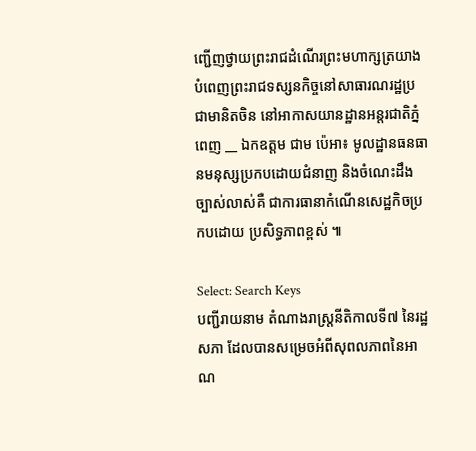ញ្ជើញថ្វាយព្រះរាជដំណើរព្រះមហាក្សត្រយាងបំពេញព្រះរាជទស្សនកិច្ចនៅសាធារណរដ្ឋប្រជាមានិតចិន នៅអាកាសយានដ្ឋានអន្តរជាតិភ្នំពេញ __ ឯកឧត្តម ជាម ប៉េអា៖ មូលដ្ឋានធនធានមនុស្សប្រកបដោយជំនាញ និងចំណេះដឹងច្បាស់លាស់គឺ ជាការធានាកំណើនសេដ្ឋកិចប្រកបដោយ ប្រសិទ្ធភាពខ្ពស់ ៕

Select: Search Keys
បញ្ជីរាយនាម តំណាងរាស្ត្រនីតិកាលទី៧ នៃរដ្ឋសភា ដែលបានសម្រេចអំពីសុពលភាពនៃអាណ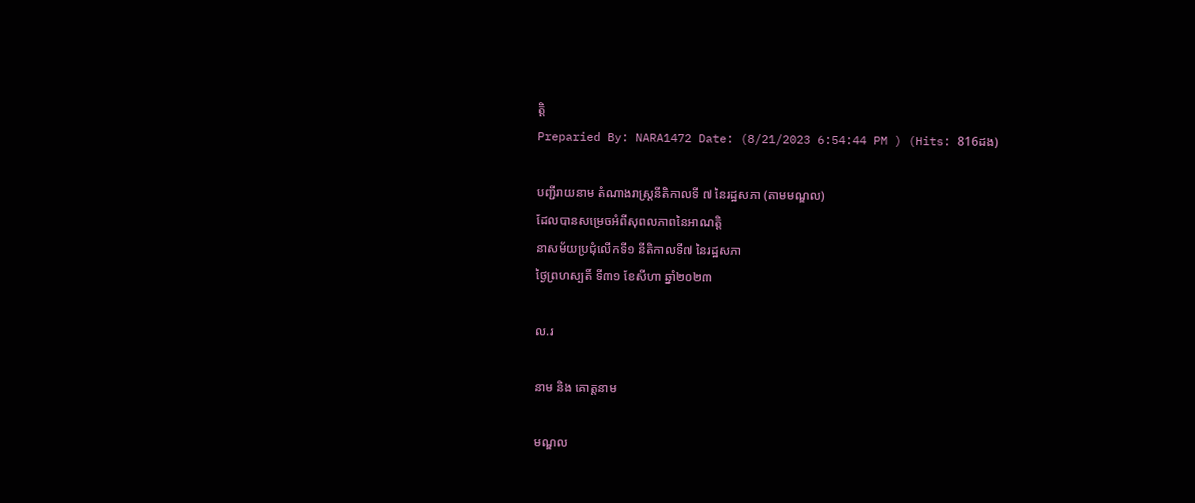ត្តិ
Preparied By: NARA1472 Date: (8/21/2023 6:54:44 PM ) (Hits: 816ដង)

បញ្ជីរាយនាម តំណាងរាស្រ្តនីតិកាលទី ៧ នៃរដ្ឋសភា (តាមមណ្ឌល)
ដែលបានសម្រេចអំពីសុពលភាពនៃអាណត្តិ
នាសម័យប្រជុំលើកទី១ នីតិកាលទី៧ នៃរដ្ឋសភា
ថ្ងៃព្រហស្បតិ៍ ទី៣១ ខែសីហា ឆ្នាំ២០២៣

ល.រ

នាម និង គោត្តនាម

មណ្ឌល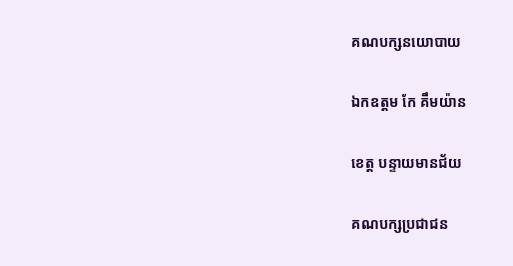គណបក្សនយោបាយ

ឯកឧត្តម កែ គឹមយ៉ាន

ខេត្ត បន្ទាយមានជ័យ

គណបក្សប្រជាជន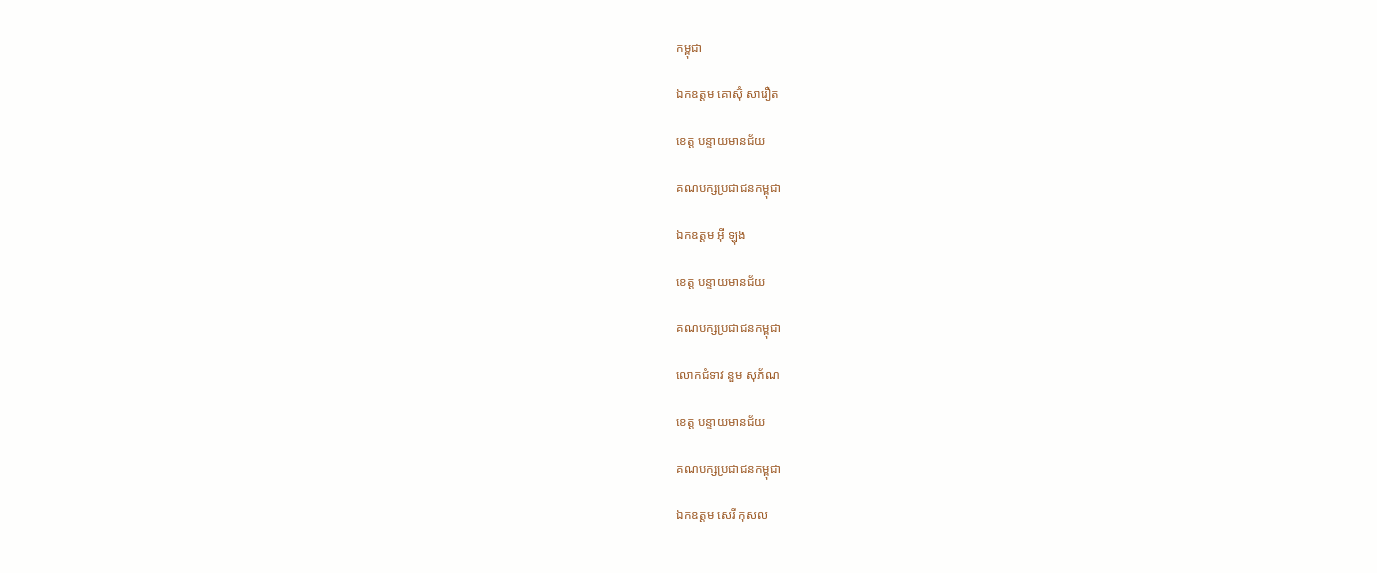កម្ពុជា

ឯកឧត្តម គោស៊ុំ សារឿត

ខេត្ត បន្ទាយមានជ័យ

គណបក្សប្រជាជនកម្ពុជា

ឯកឧត្តម អុី ឡុង

ខេត្ត បន្ទាយមានជ័យ

គណបក្សប្រជាជនកម្ពុជា

លោកជំទាវ នួម សុភ័ណ

ខេត្ត បន្ទាយមានជ័យ

គណបក្សប្រជាជនកម្ពុជា

ឯកឧត្តម សេរី កុសល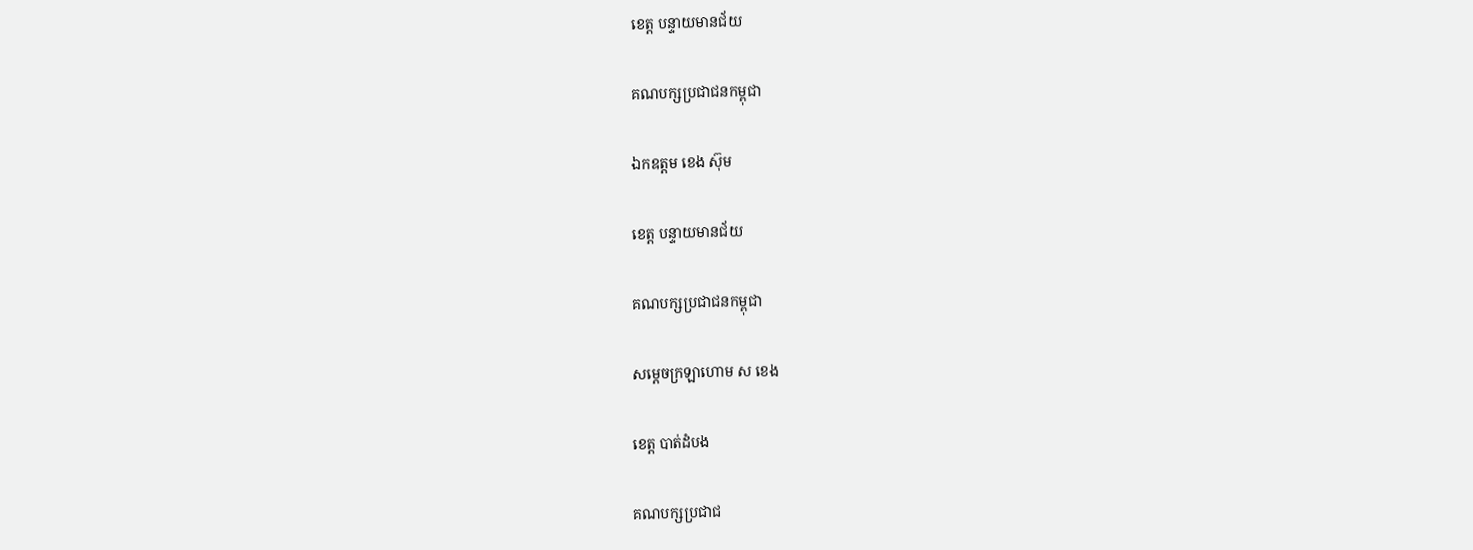ខេត្ត បន្ទាយមានជ័យ

គណបក្សប្រជាជនកម្ពុជា

ឯកឧត្តម ខេង ស៊ុម

ខេត្ត បន្ទាយមានជ័យ

គណបក្សប្រជាជនកម្ពុជា

សម្តេចក្រឡាហោម ស ខេង

ខេត្ត បាត់ដំបង

គណបក្សប្រជាជ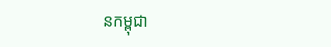នកម្ពុជា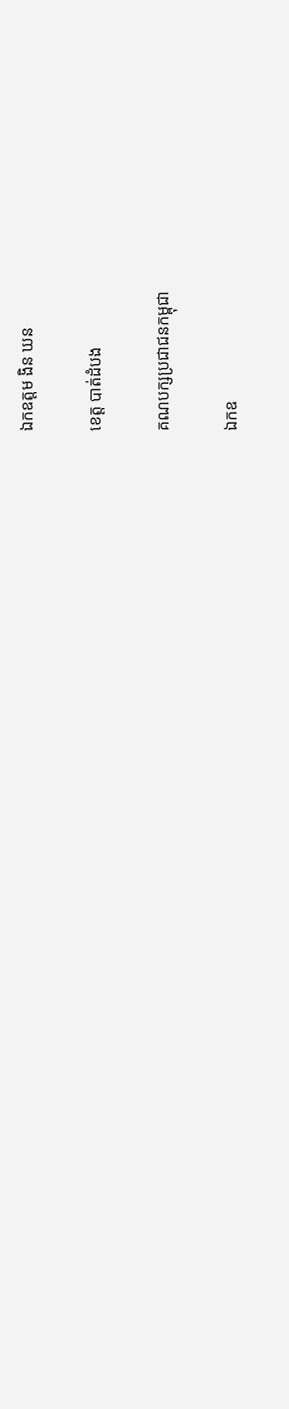ឯកឧត្តម ងិន ឃន

ខេត្ត បាត់ដំបង

គណបក្សប្រជាជនកម្ពុជា

ឯកឧ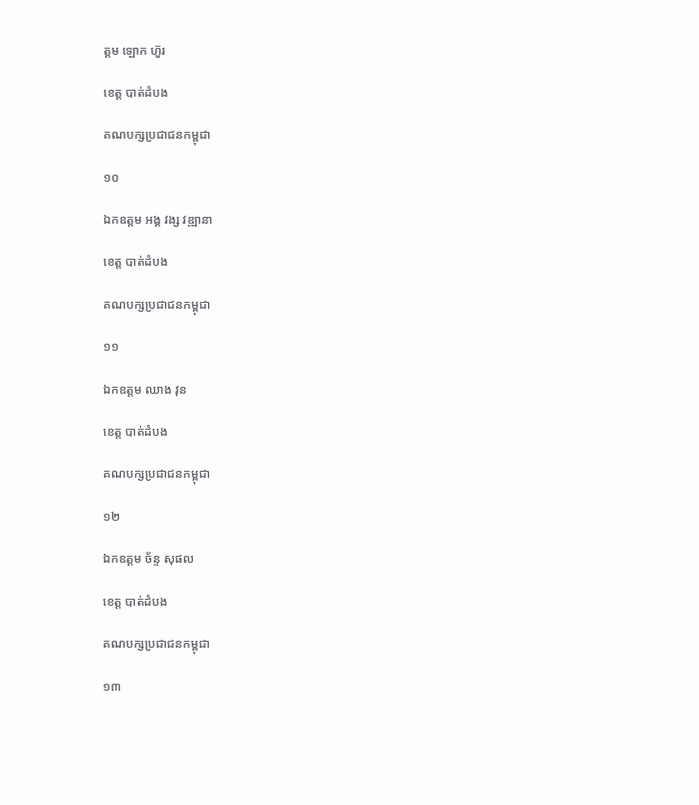ត្តម ឡោក ហ៊ួរ

ខេត្ត បាត់ដំបង

គណបក្សប្រជាជនកម្ពុជា

១០

ឯកឧត្តម អង្គ វង្ស វឌ្ឍានា

ខេត្ត បាត់ដំបង

គណបក្សប្រជាជនកម្ពុជា

១១

ឯកឧត្តម ឈាង វុន

ខេត្ត បាត់ដំបង

គណបក្សប្រជាជនកម្ពុជា

១២

ឯកឧត្តម ច័ន្ទ សុផល

ខេត្ត បាត់ដំបង

គណបក្សប្រជាជនកម្ពុជា

១៣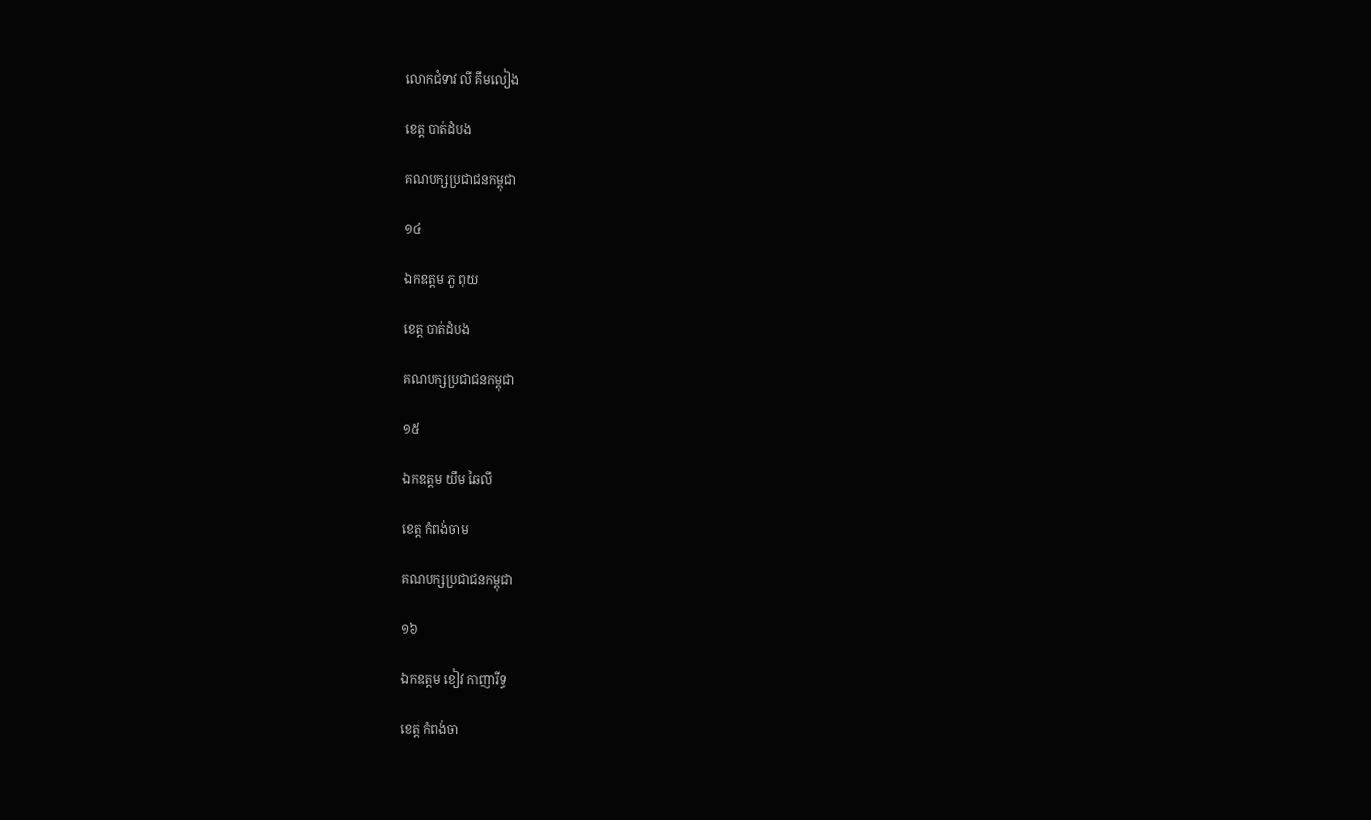លោកជំទាវ លី គឹមលៀង

ខេត្ត បាត់ដំបង

គណបក្សប្រជាជនកម្ពុជា

១៤

ឯកឧត្តម ភួ ពុយ

ខេត្ត បាត់ដំបង

គណបក្សប្រជាជនកម្ពុជា

១៥

ឯកឧត្តម យឹម ឆៃលី

ខេត្ត កំពង់ចាម

គណបក្សប្រជាជនកម្ពុជា

១៦

ឯកឧត្តម ខៀវ កាញារីទ្ធ

ខេត្ត កំពង់ចា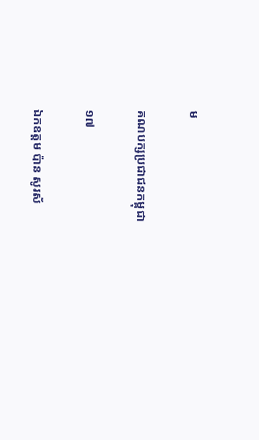ម

គណបក្សប្រជាជនកម្ពុជា

១៧

ឯកឧត្តម ប៉ាន សូរស័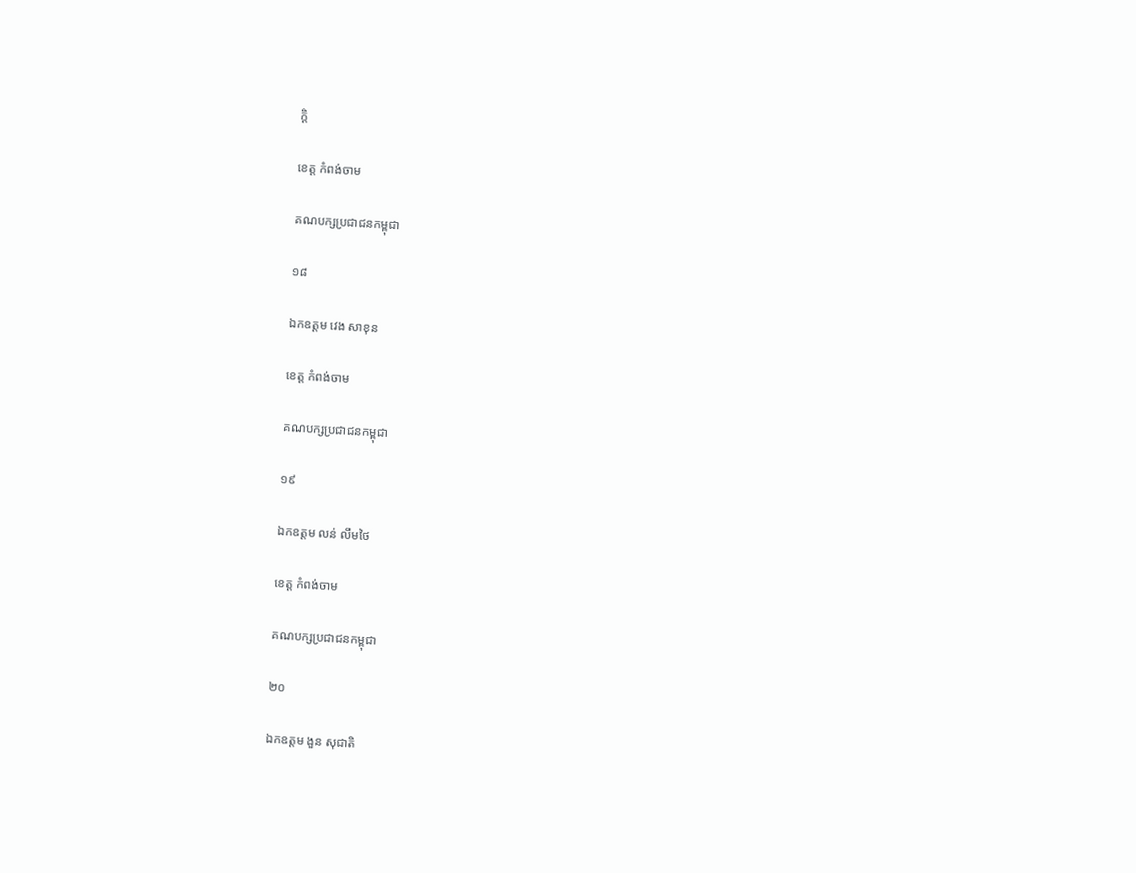ក្តិ

ខេត្ត កំពង់ចាម

គណបក្សប្រជាជនកម្ពុជា

១៨

ឯកឧត្តម វេង សាខុន

ខេត្ត កំពង់ចាម

គណបក្សប្រជាជនកម្ពុជា

១៩

ឯកឧត្តម លន់ លឹមថៃ

ខេត្ត កំពង់ចាម

គណបក្សប្រជាជនកម្ពុជា

២០

ឯកឧត្តម ងួន សុជាតិ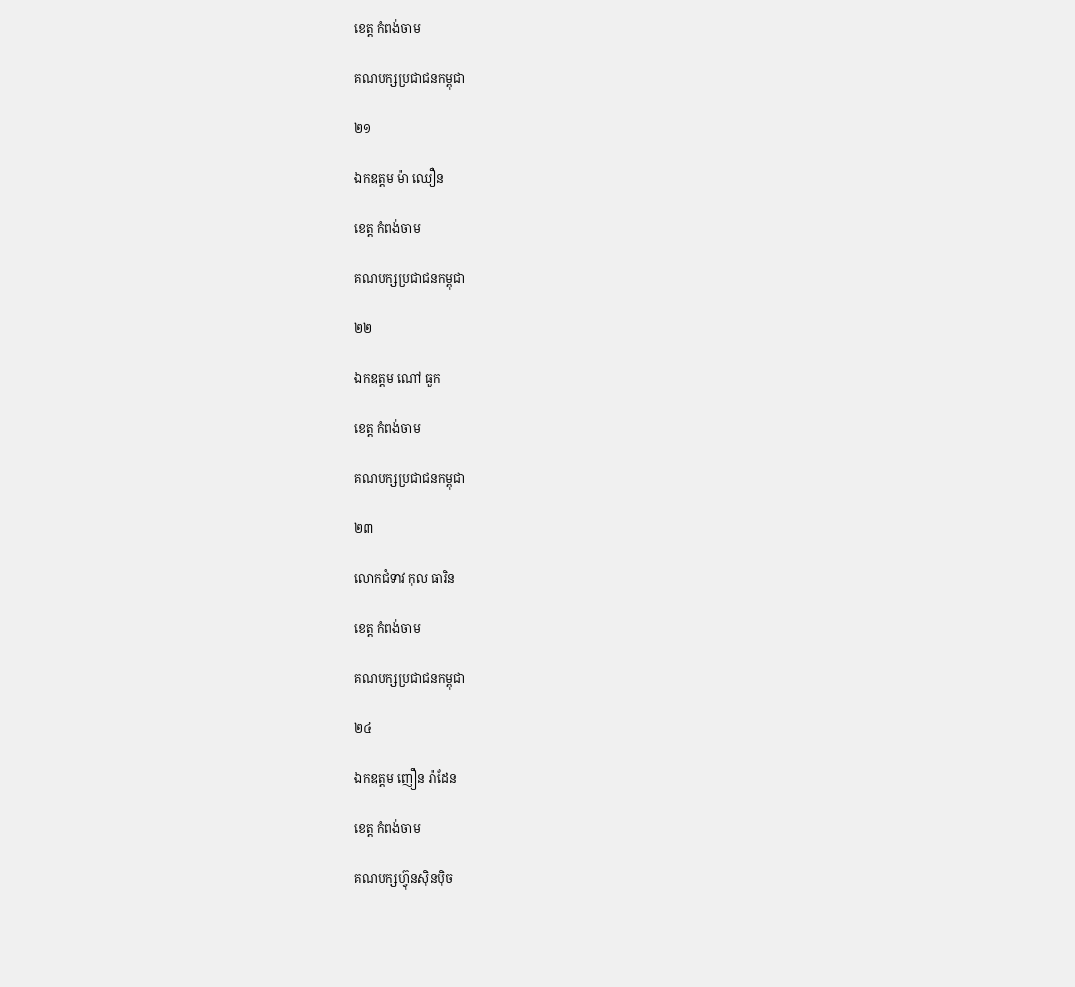ខេត្ត កំពង់ចាម

គណបក្សប្រជាជនកម្ពុជា

២១

ឯកឧត្តម ម៉ា ឈឿន

ខេត្ត កំពង់ចាម

គណបក្សប្រជាជនកម្ពុជា

២២

ឯកឧត្តម ណៅ ធួក

ខេត្ត កំពង់ចាម

គណបក្សប្រជាជនកម្ពុជា

២៣

លោកជំទាវ កុល ធារិន

ខេត្ត កំពង់ចាម

គណបក្សប្រជាជនកម្ពុជា

២៤

ឯកឧត្តម ញឿន រ៉ាដែន

ខេត្ត កំពង់ចាម

គណបក្សហ៊្វុនស៊ិនប៉ិច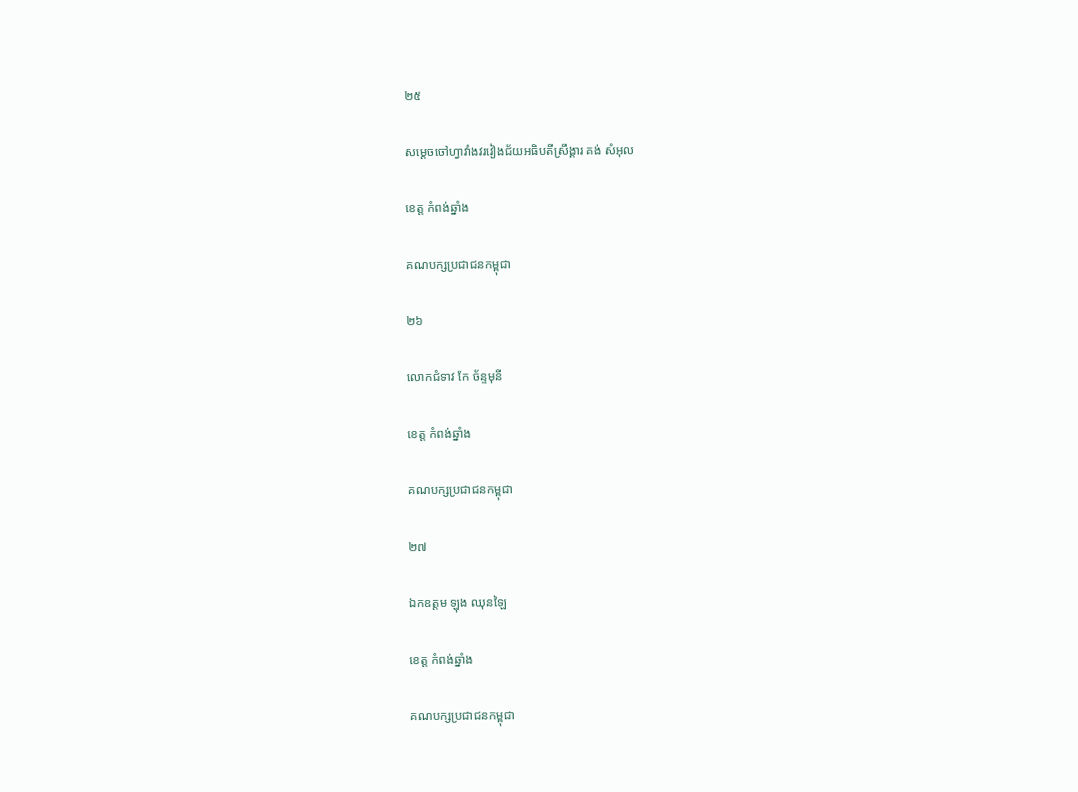២៥

សម្តេចចៅហ្វាវាំងវរវៀងជ័យអធិបតីស្រឹង្គារ គង់ សំអុល

ខេត្ត កំពង់ឆ្នាំង

គណបក្សប្រជាជនកម្ពុជា

២៦

លោកជំទាវ កែ ច័ន្ទមុនី

ខេត្ត កំពង់ឆ្នាំង

គណបក្សប្រជាជនកម្ពុជា

២៧

ឯកឧត្តម ឡុង ឈុនឡៃ

ខេត្ត កំពង់ឆ្នាំង

គណបក្សប្រជាជនកម្ពុជា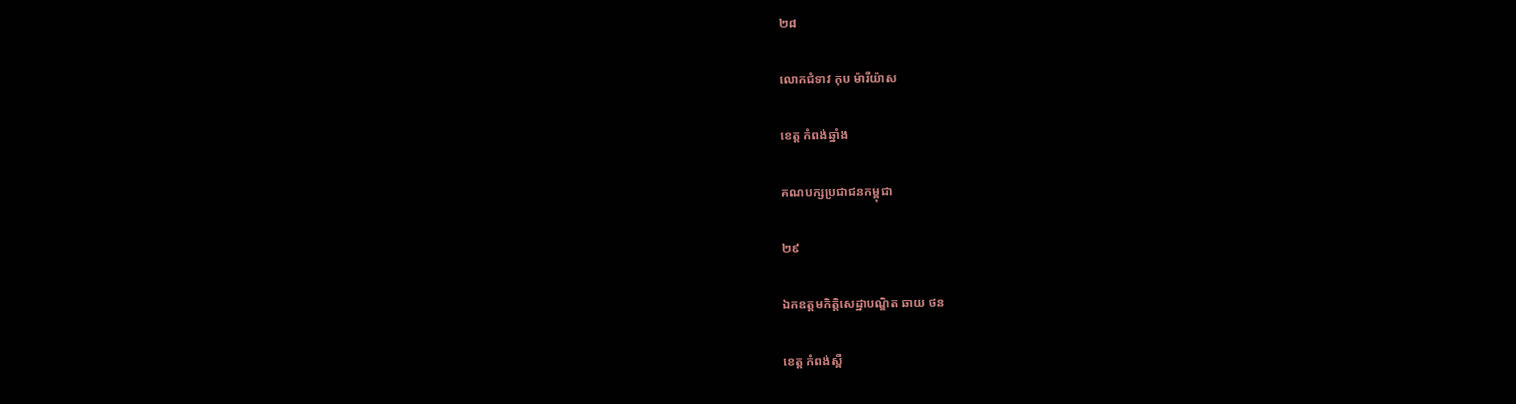២៨

លោកជំទាវ កុប ម៉ារីយ៉ាស

ខេត្ត កំពង់ឆ្នាំង

គណបក្សប្រជាជនកម្ពុជា

២៩

ឯកឧត្តមកិត្តិសេដ្ឋាបណ្ឌិត ឆាយ ថន

ខេត្ត កំពង់ស្ពឺ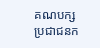គណបក្សប្រជាជនក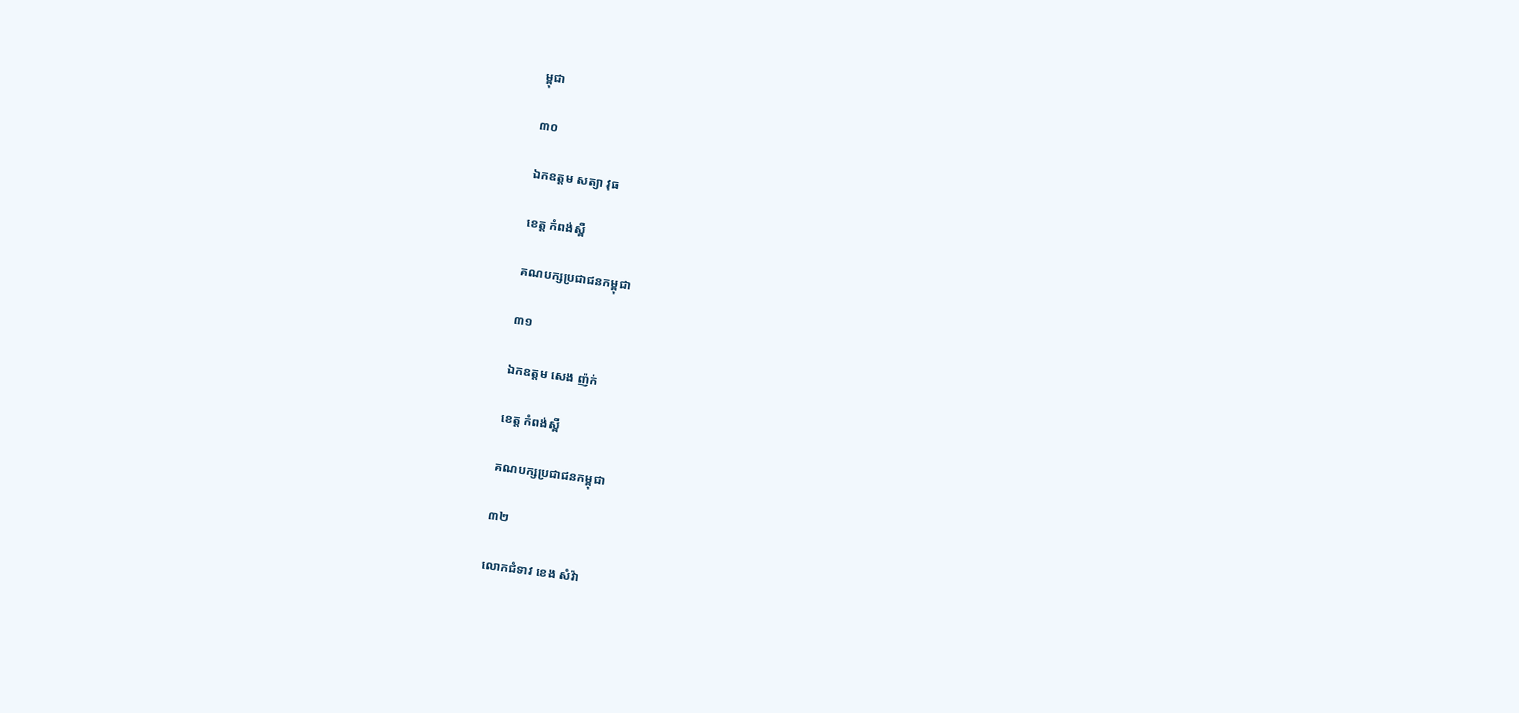ម្ពុជា

៣០

ឯកឧត្តម សត្យា វុធ

ខេត្ត កំពង់ស្ពឺ

គណបក្សប្រជាជនកម្ពុជា

៣១

ឯកឧត្តម សេង ញ៉ក់

ខេត្ត កំពង់ស្ពឺ

គណបក្សប្រជាជនកម្ពុជា

៣២

លោកជំទាវ ខេង សំវ៉ា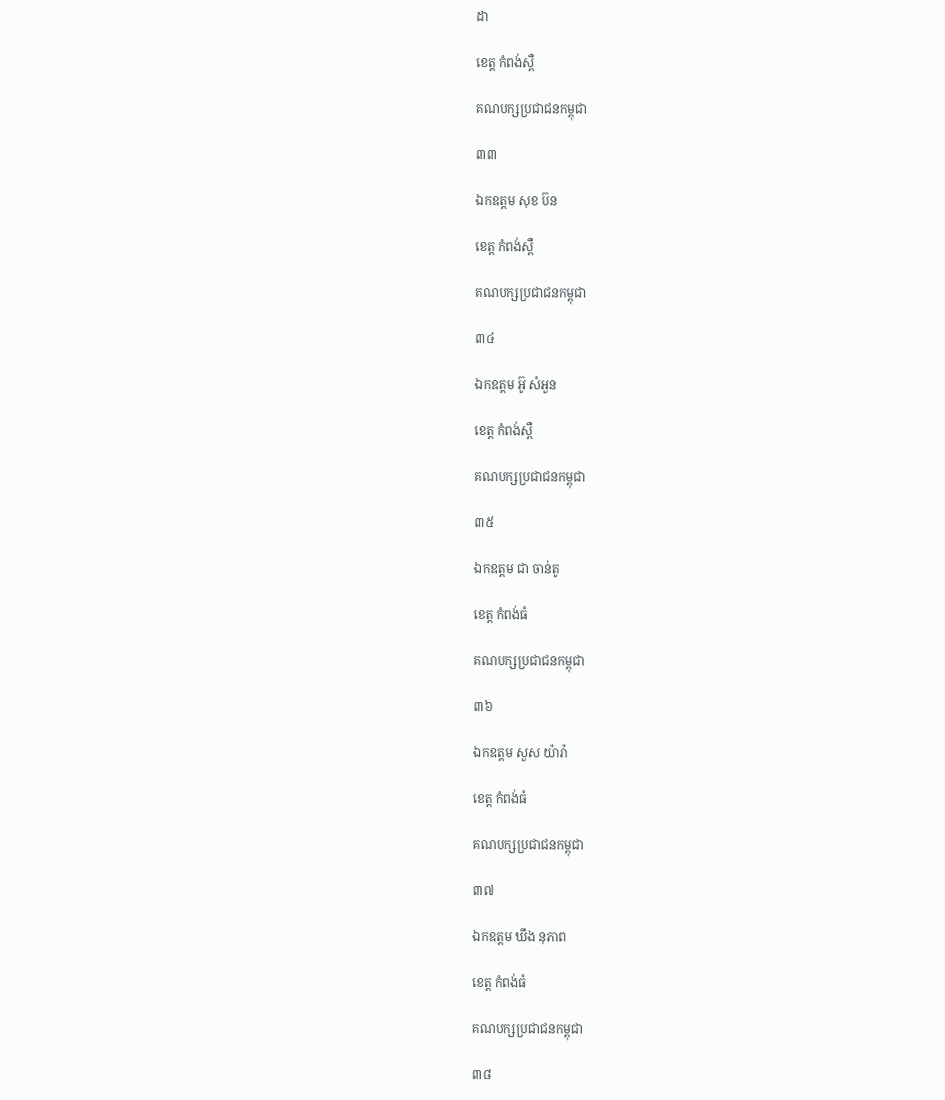ដា

ខេត្ត កំពង់ស្ពឺ

គណបក្សប្រជាជនកម្ពុជា

៣៣

ឯកឧត្តម សុខ ប៊ន

ខេត្ត កំពង់ស្ពឺ

គណបក្សប្រជាជនកម្ពុជា

៣៤

ឯកឧត្តម អ៊ូ សំអួន

ខេត្ត កំពង់ស្ពឺ

គណបក្សប្រជាជនកម្ពុជា

៣៥

ឯកឧត្តម ជា ចាន់តូ

ខេត្ត កំពង់ធំ

គណបក្សប្រជាជនកម្ពុជា

៣៦

ឯកឧត្តម សួស យ៉ារ៉ា

ខេត្ត កំពង់ធំ

គណបក្សប្រជាជនកម្ពុជា

៣៧

ឯកឧត្តម ឃឹង នុភាព

ខេត្ត កំពង់ធំ

គណបក្សប្រជាជនកម្ពុជា

៣៨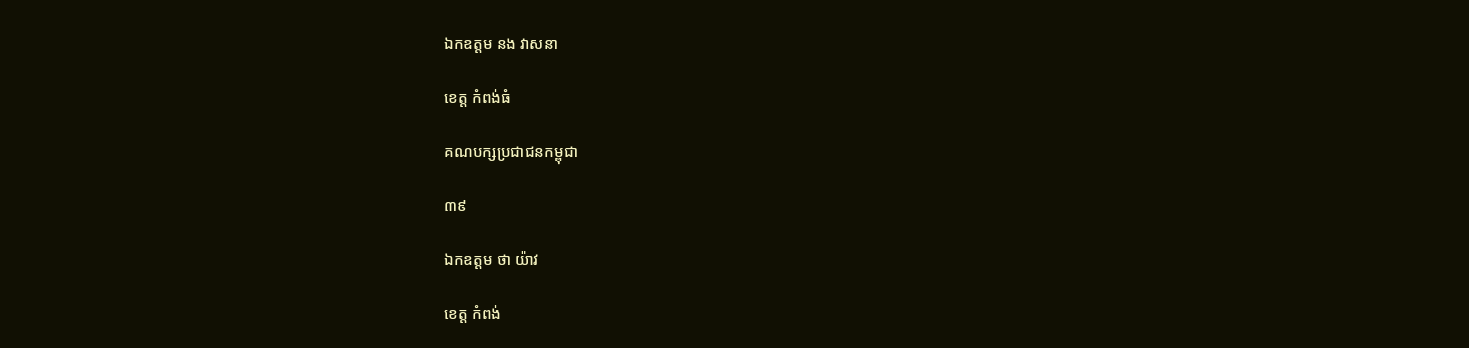ឯកឧត្តម នង វាសនា

ខេត្ត កំពង់ធំ

គណបក្សប្រជាជនកម្ពុជា

៣៩

ឯកឧត្តម ថា យ៉ាវ

ខេត្ត កំពង់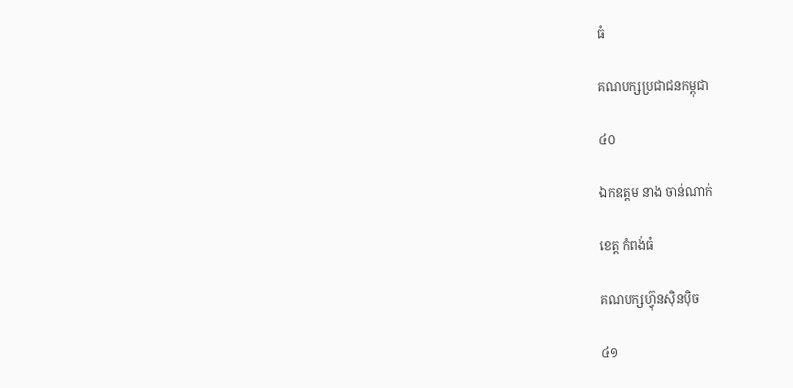ធំ

គណបក្សប្រជាជនកម្ពុជា

៤០

ឯកឧត្តម នាង ចាន់ណាក់

ខេត្ត កំពង់ធំ

គណបក្សហ៊្វុនស៊ិនប៉ិច

៤១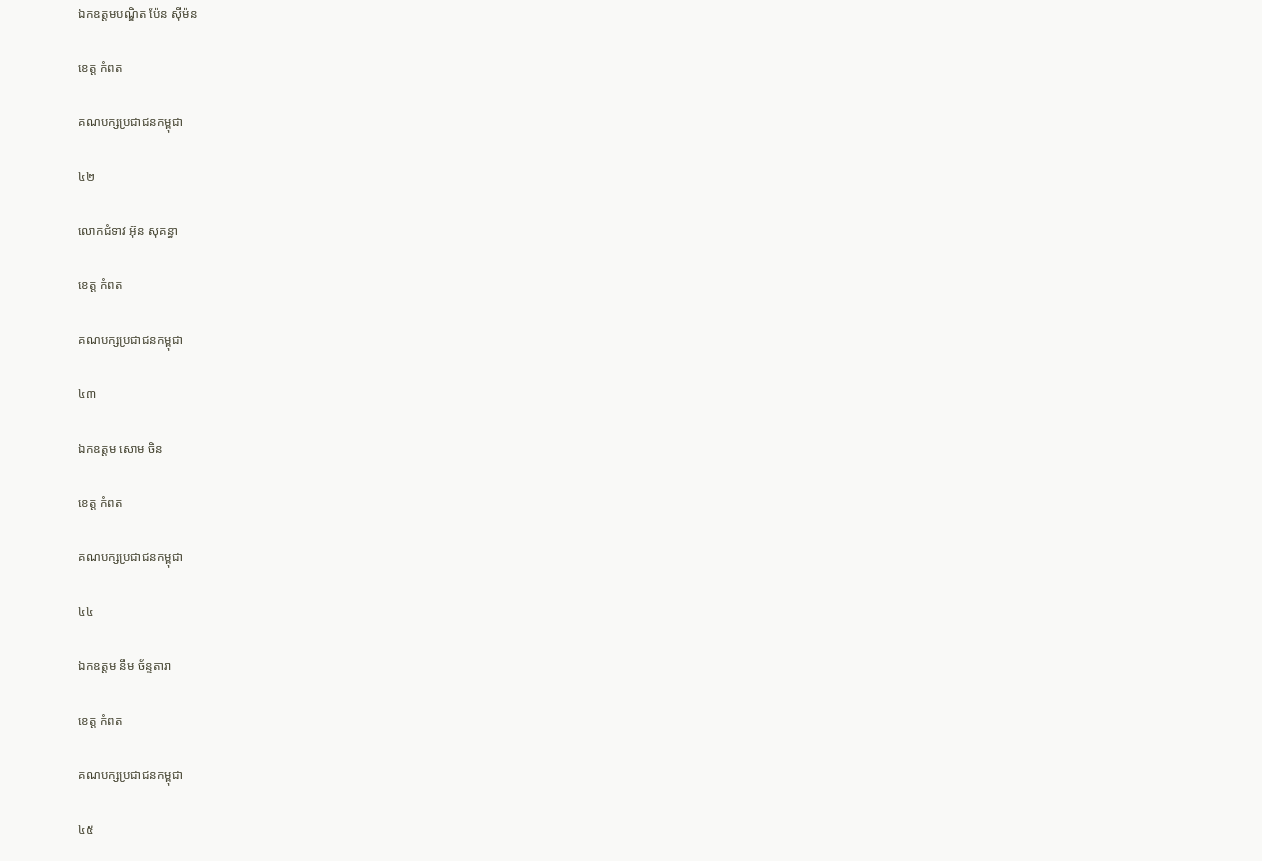ឯកឧត្តមបណ្ឌិត ប៉ែន ស៊ីម៉ន

ខេត្ត កំពត

គណបក្សប្រជាជនកម្ពុជា

៤២

លោកជំទាវ អ៊ុន សុគន្ធា

ខេត្ត កំពត

គណបក្សប្រជាជនកម្ពុជា

៤៣

ឯកឧត្តម សោម ចិន

ខេត្ត កំពត

គណបក្សប្រជាជនកម្ពុជា

៤៤

ឯកឧត្តម នឹម ច័ន្ទតារា

ខេត្ត កំពត

គណបក្សប្រជាជនកម្ពុជា

៤៥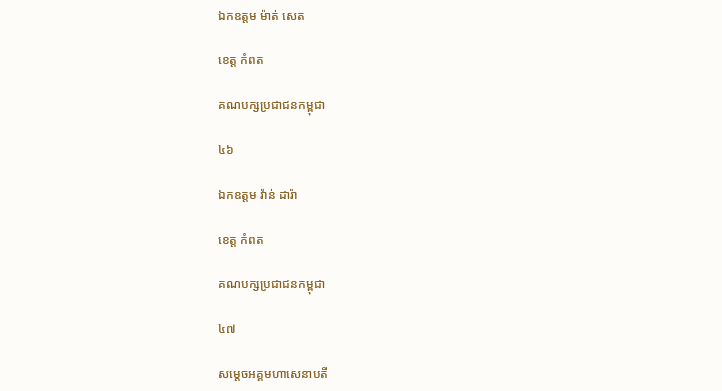ឯកឧត្តម ម៉ាត់ សេត

ខេត្ត កំពត

គណបក្សប្រជាជនកម្ពុជា

៤៦

ឯកឧត្តម វ៉ាន់ ដារ៉ា

ខេត្ត កំពត

គណបក្សប្រជាជនកម្ពុជា

៤៧

សម្តេចអគ្គមហាសេនាបតី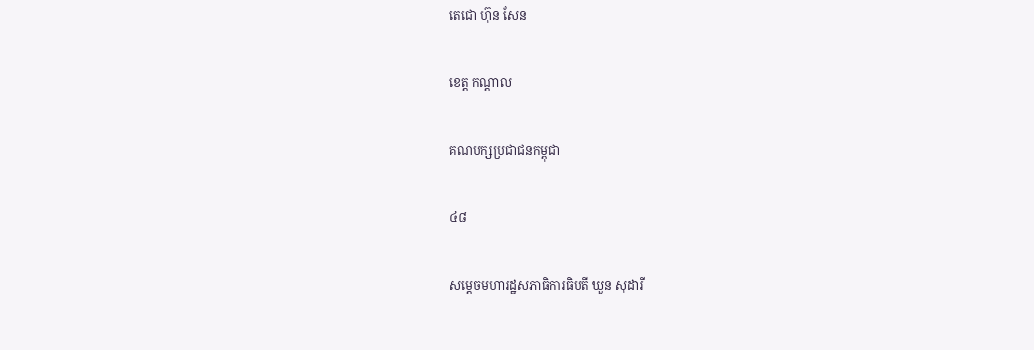តេជោ ហ៊ុន សែន

ខេត្ត កណ្តាល

គណបក្សប្រជាជនកម្ពុជា

៤៨

សម្តេចមហារដ្ឋសភាធិការធិបតី ឃួន សុដារី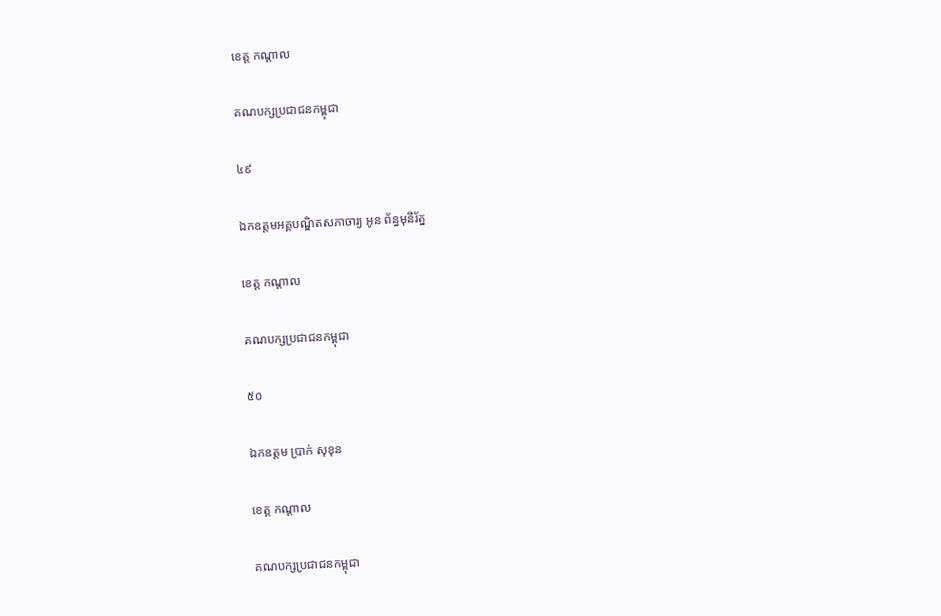ខេត្ត កណ្តាល

គណបក្សប្រជាជនកម្ពុជា

៤៩

ឯកឧត្តមអគ្គបណ្ឌិតសភាចារ្យ អូន ព័ន្ធមុនីរ័ត្ន

ខេត្ត កណ្តាល

គណបក្សប្រជាជនកម្ពុជា

៥០

ឯកឧត្តម ប្រាក់ សុខុន

ខេត្ត កណ្តាល

គណបក្សប្រជាជនកម្ពុជា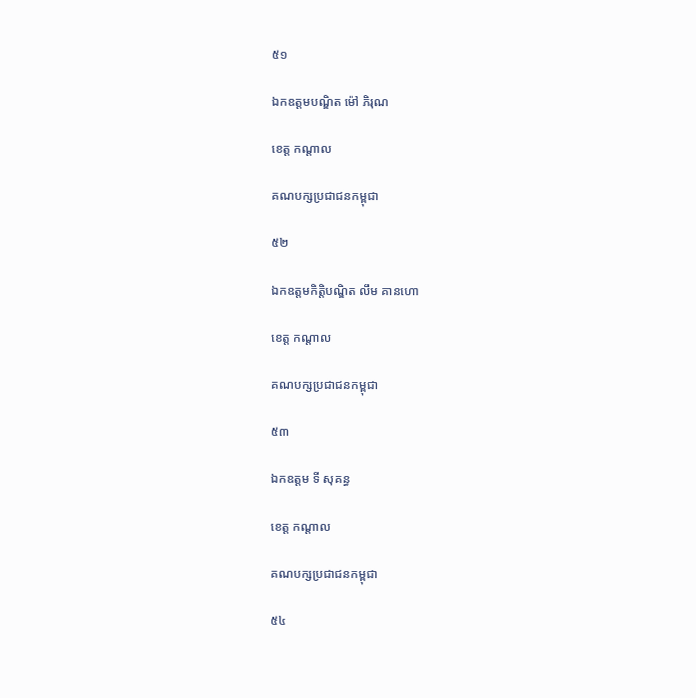៥១

ឯកឧត្តមបណ្ឌិត ម៉ៅ ភិរុណ

ខេត្ត កណ្តាល

គណបក្សប្រជាជនកម្ពុជា

៥២

ឯកឧត្តមកិត្តិបណ្ឌិត លឹម គានហោ

ខេត្ត កណ្តាល

គណបក្សប្រជាជនកម្ពុជា

៥៣

ឯកឧត្តម ទី សុគន្ធ

ខេត្ត កណ្តាល

គណបក្សប្រជាជនកម្ពុជា

៥៤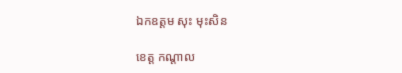ឯកឧត្តម សុះ មុះសិន

ខេត្ត កណ្តាល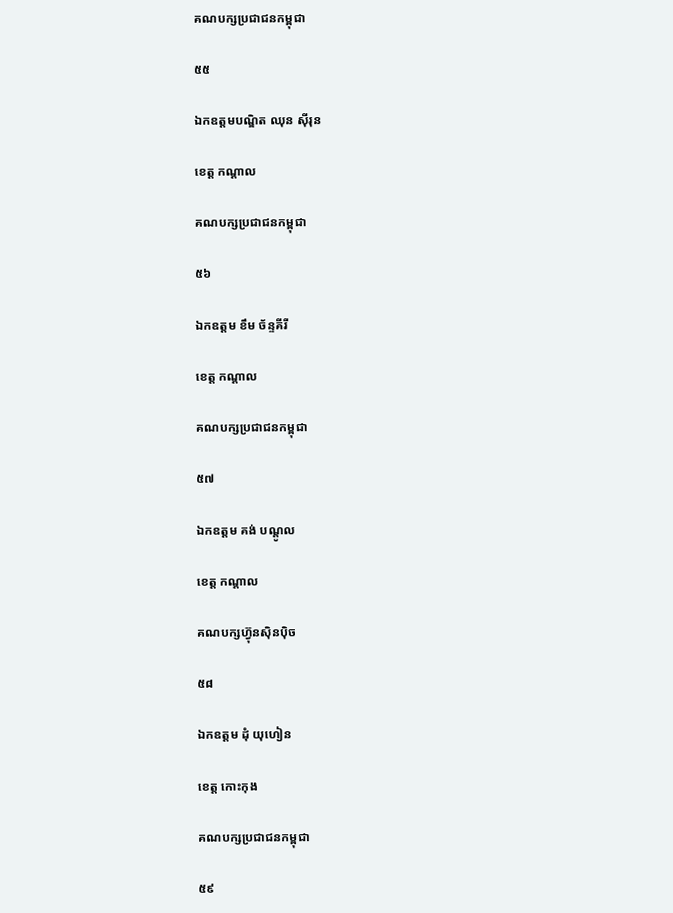គណបក្សប្រជាជនកម្ពុជា

៥៥

ឯកឧត្តមបណ្ឌិត ឈុន ស៊ីរុន

ខេត្ត កណ្តាល

គណបក្សប្រជាជនកម្ពុជា

៥៦

ឯកឧត្តម ខឹម ច័ន្ទគីរី

ខេត្ត កណ្តាល

គណបក្សប្រជាជនកម្ពុជា

៥៧

ឯកឧត្តម គង់ បណ្តូល

ខេត្ត កណ្តាល

គណបក្សហ៊្វុនស៊ិនប៉ិច

៥៨

ឯកឧត្តម ដុំ យុហៀន

ខេត្ត កោះកុង

គណបក្សប្រជាជនកម្ពុជា

៥៩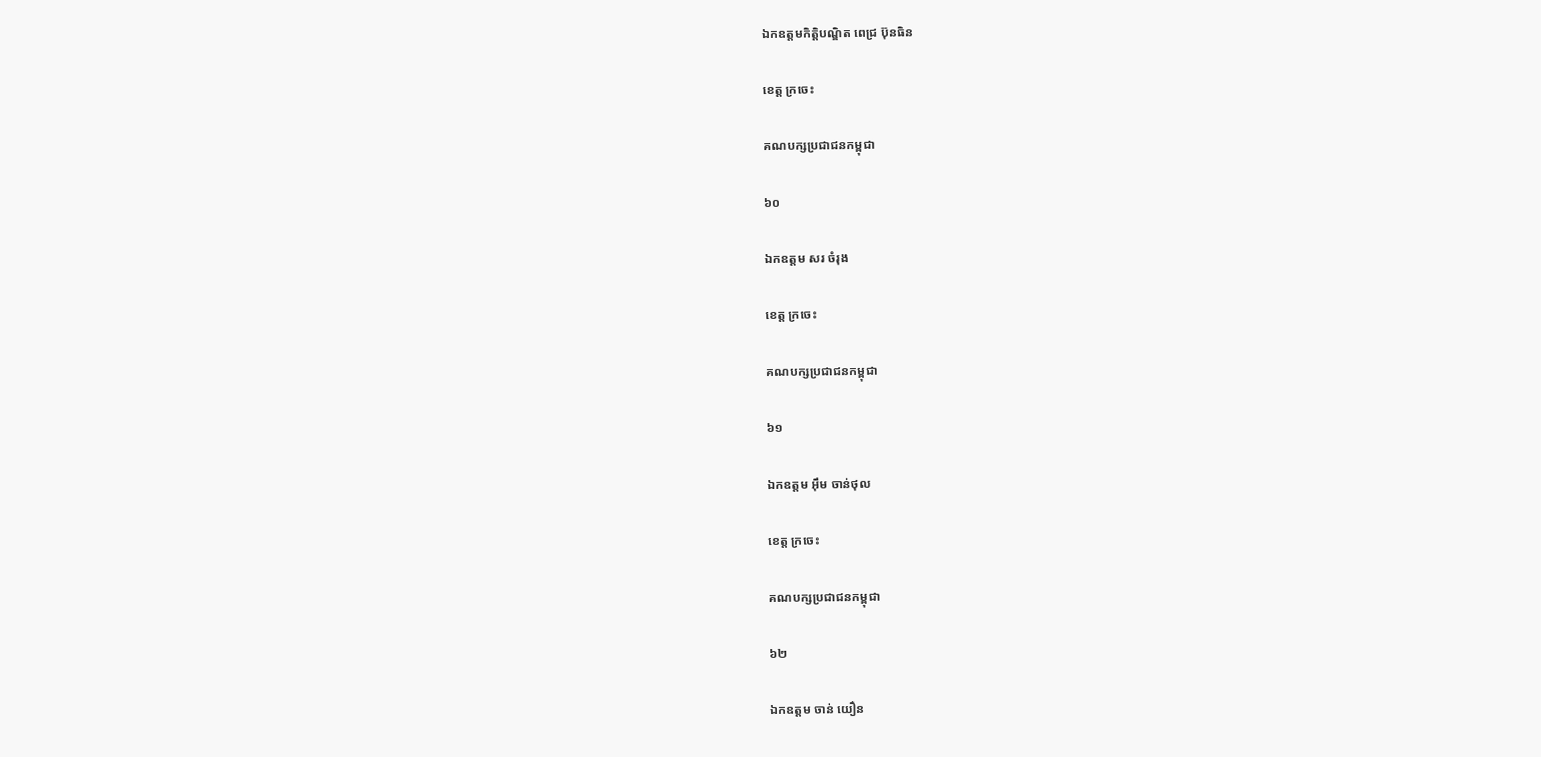ឯកឧត្តមកិត្តិបណ្ឌិត ពេជ្រ ប៊ុនធិន

ខេត្ត ក្រចេះ

គណបក្សប្រជាជនកម្ពុជា

៦០

ឯកឧត្តម សរ ចំរុង

ខេត្ត ក្រចេះ

គណបក្សប្រជាជនកម្ពុជា

៦១

ឯកឧត្តម អ៊ឹម ចាន់ថុល

ខេត្ត ក្រចេះ

គណបក្សប្រជាជនកម្ពុជា

៦២

ឯកឧត្តម ចាន់ យឿន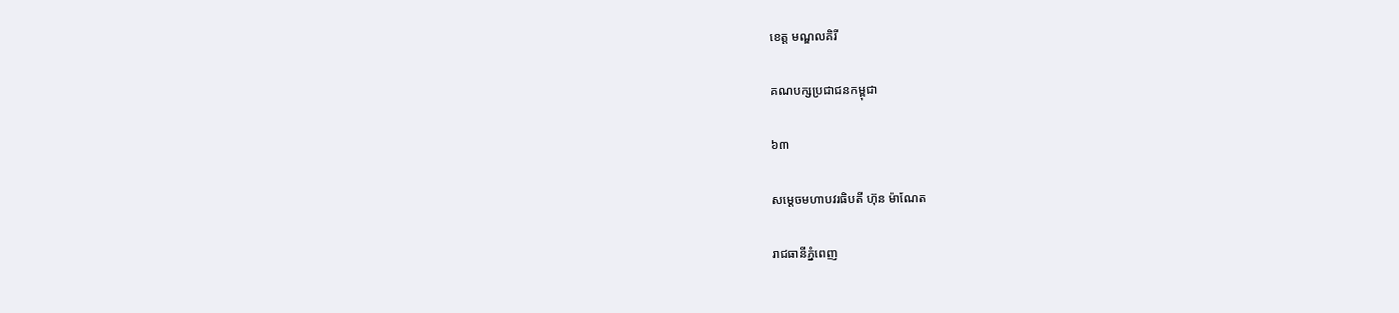ខេត្ត មណ្ឌលគិរី

គណបក្សប្រជាជនកម្ពុជា

៦៣

សម្តេចមហាបវរធិបតី ហ៊ុន ម៉ាណែត

រាជធានីភ្នំពេញ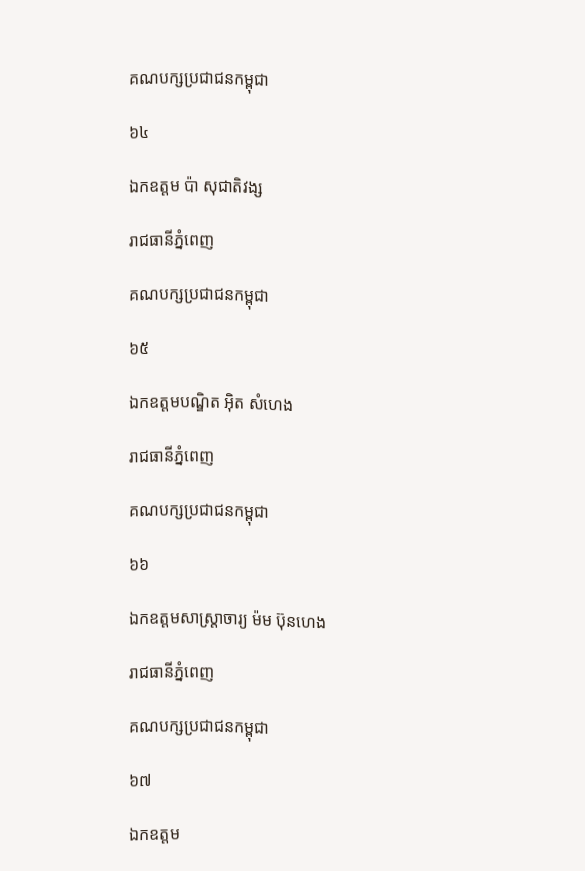គណបក្សប្រជាជនកម្ពុជា

៦៤

ឯកឧត្តម ប៉ា សុជាតិវង្ស

រាជធានីភ្នំពេញ

គណបក្សប្រជាជនកម្ពុជា

៦៥

ឯកឧត្តមបណ្ឌិត អ៊ិត សំហេង

រាជធានីភ្នំពេញ

គណបក្សប្រជាជនកម្ពុជា

៦៦

ឯកឧត្តមសាស្រ្តាចារ្យ ម៉ម ប៊ុនហេង

រាជធានីភ្នំពេញ

គណបក្សប្រជាជនកម្ពុជា

៦៧

ឯកឧត្តម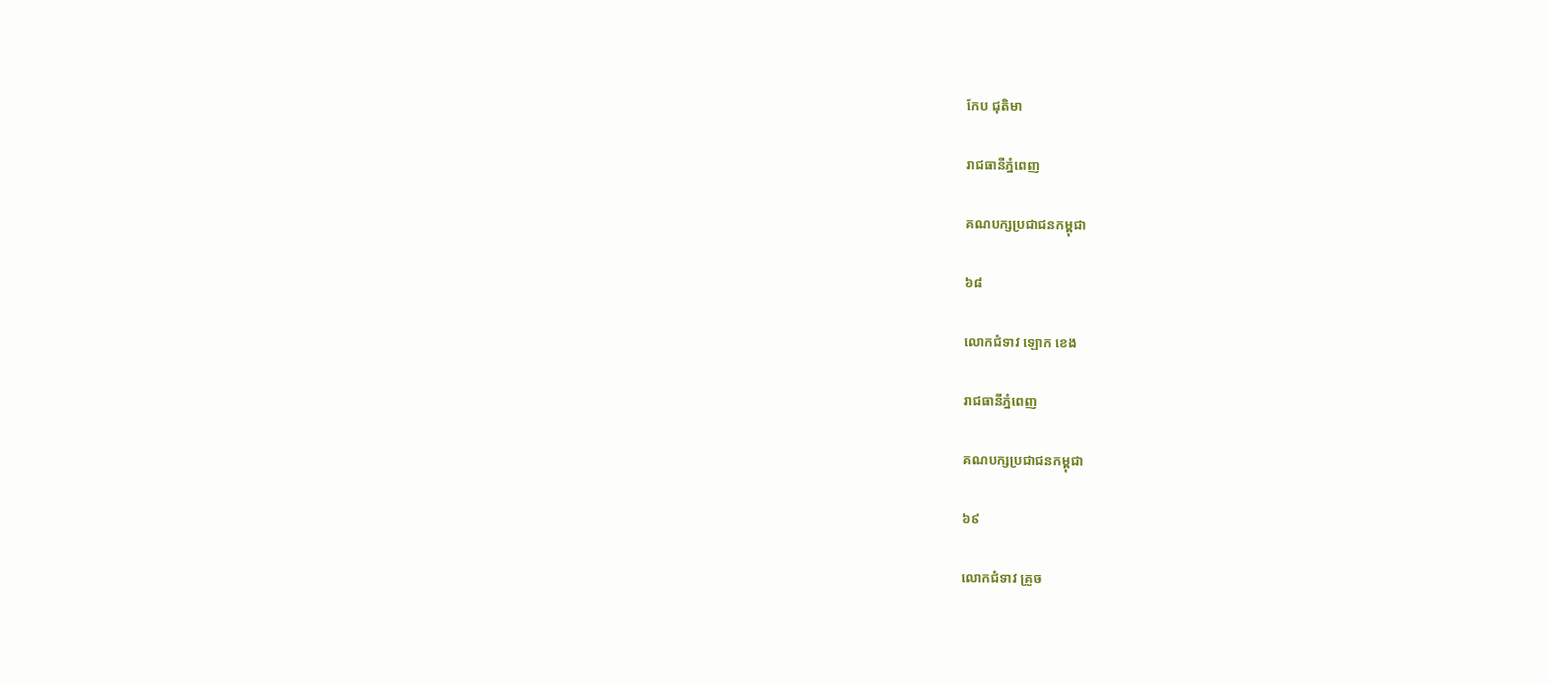កែប ជុតិមា

រាជធានីភ្នំពេញ

គណបក្សប្រជាជនកម្ពុជា

៦៨

លោកជំទាវ ឡោក ខេង

រាជធានីភ្នំពេញ

គណបក្សប្រជាជនកម្ពុជា

៦៩

លោកជំទាវ គ្រួច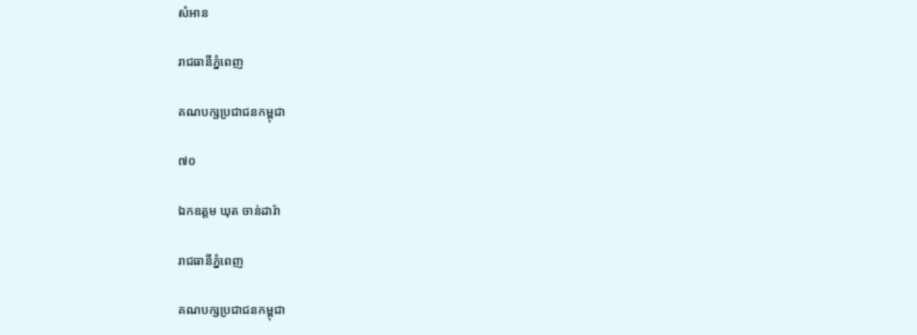សំអាន

រាជធានីភ្នំពេញ

គណបក្សប្រជាជនកម្ពុជា

៧០

ឯកឧត្តម ឃុត ចាន់ដារ៉ា

រាជធានីភ្នំពេញ

គណបក្សប្រជាជនកម្ពុជា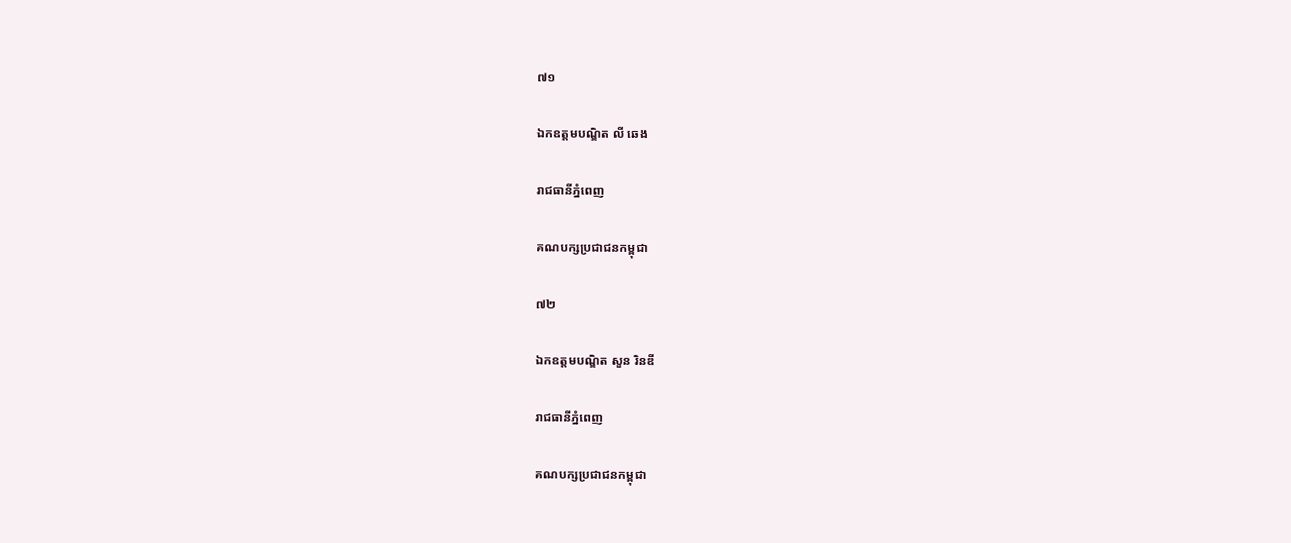៧១

ឯកឧត្តមបណ្ឌិត លី ឆេង

រាជធានីភ្នំពេញ

គណបក្សប្រជាជនកម្ពុជា

៧២

ឯកឧត្តមបណ្ឌិត សួន រិនឌី

រាជធានីភ្នំពេញ

គណបក្សប្រជាជនកម្ពុជា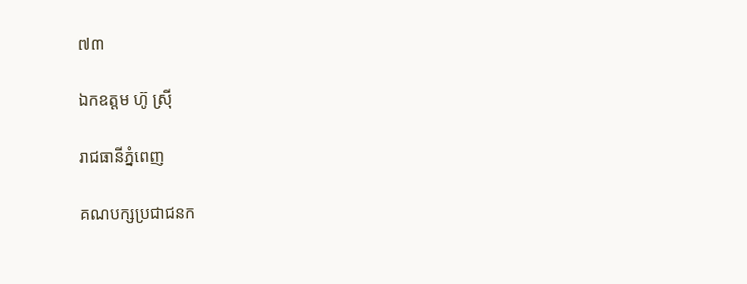៧៣

ឯកឧត្តម ហ៊ូ ស្រ៊ី

រាជធានីភ្នំពេញ

គណបក្សប្រជាជនក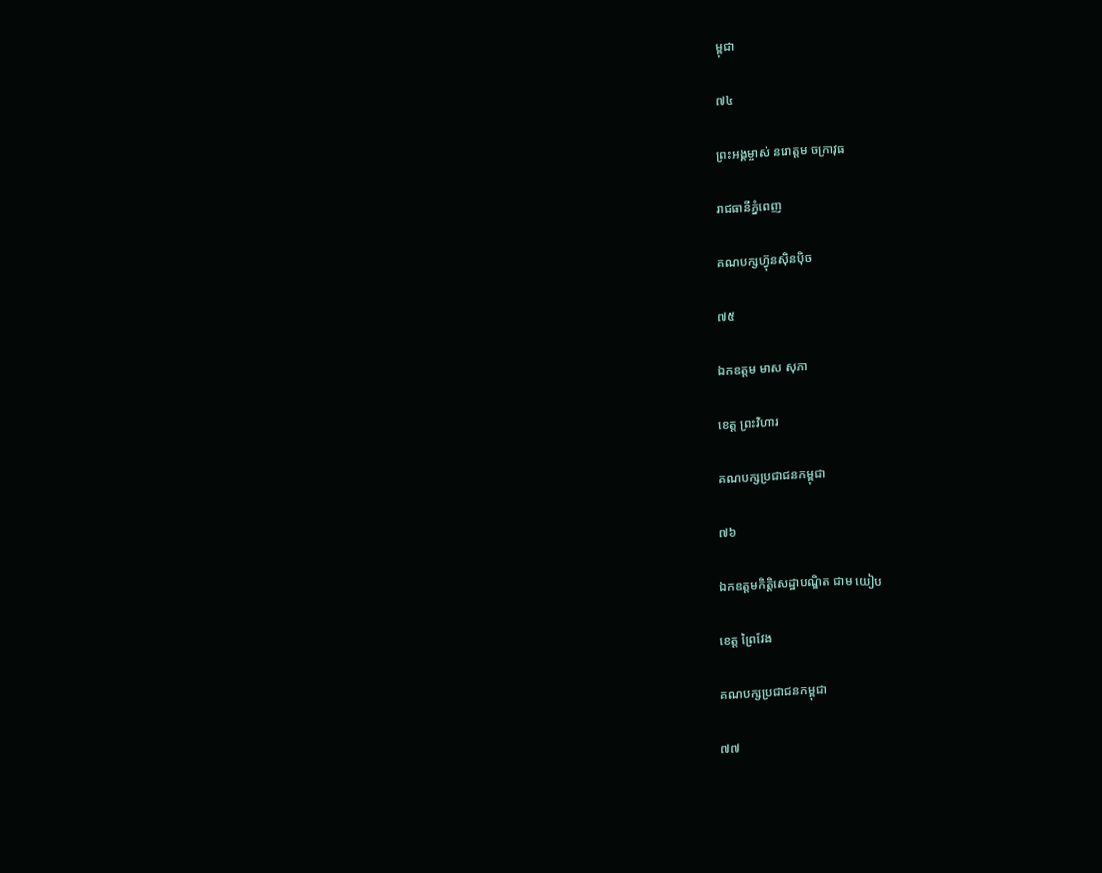ម្ពុជា

៧៤

ព្រះអង្គម្ចាស់ នរោត្តម ចក្រាវុធ

រាជធានីភ្នំពេញ

គណបក្សហ៊្វុនស៊ិនប៉ិច

៧៥

ឯកឧត្តម មាស សុភា

ខេត្ត ព្រះវិហារ

គណបក្សប្រជាជនកម្ពុជា

៧៦

ឯកឧត្តមកិត្តិសេដ្ឋាបណ្ឌិត ជាម យៀប

ខេត្ត ព្រៃវែង

គណបក្សប្រជាជនកម្ពុជា

៧៧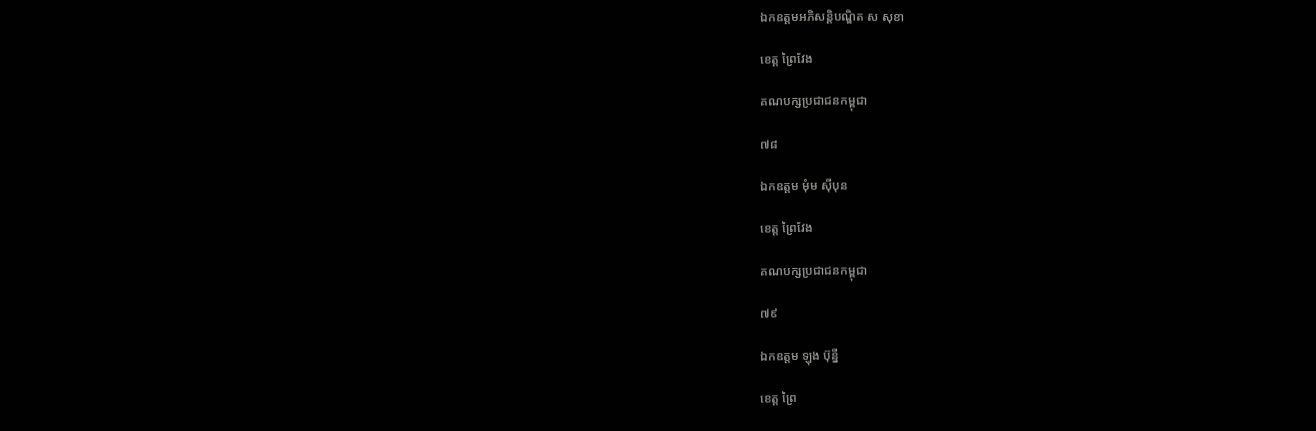ឯកឧត្តមអភិសន្តិបណ្ឌិត ស សុខា

ខេត្ត ព្រៃវែង

គណបក្សប្រជាជនកម្ពុជា

៧៨

ឯកឧត្តម មុំម ស៊ីបុន

ខេត្ត ព្រៃវែង

គណបក្សប្រជាជនកម្ពុជា

៧៩

ឯកឧត្តម ឡុង ប៊ុន្នី

ខេត្ត ព្រៃ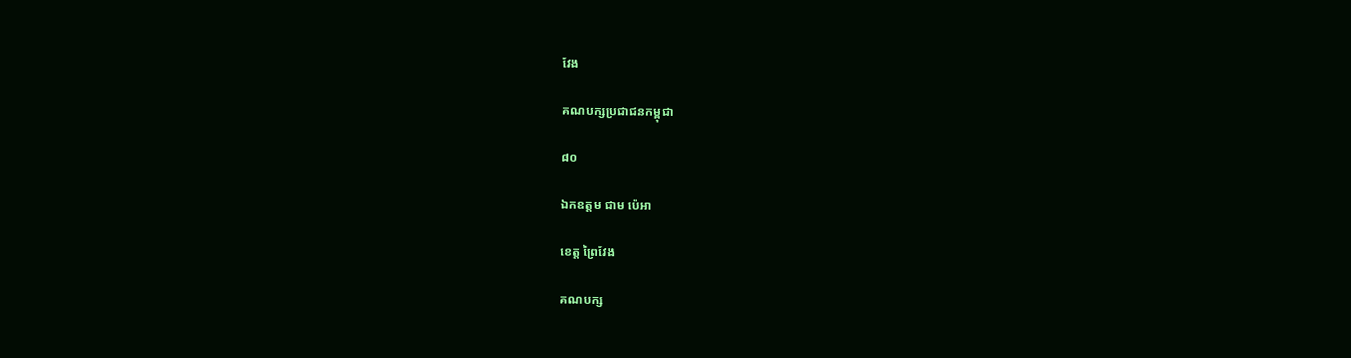វែង

គណបក្សប្រជាជនកម្ពុជា

៨០

ឯកឧត្តម ជាម ប៉េអា

ខេត្ត ព្រៃវែង

គណបក្ស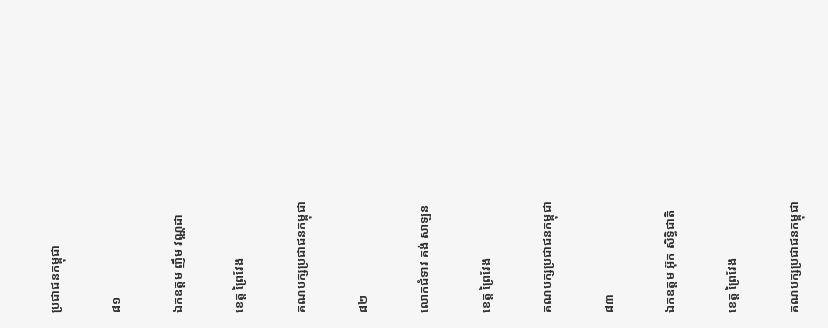ប្រជាជនកម្ពុជា

៨១

ឯកឧត្តម ញឹម វណ្ណដា

ខេត្ត ព្រៃវែង

គណបក្សប្រជាជនកម្ពុជា

៨២

លោកជំទាវ គង់ សាឡន

ខេត្ត ព្រៃវែង

គណបក្សប្រជាជនកម្ពុជា

៨៣

ឯកឧត្តម អ៊ុក សិទ្ធិជាតិ

ខេត្ត ព្រៃវែង

គណបក្សប្រជាជនកម្ពុជា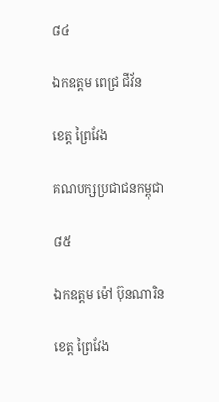៨៤

ឯកឧត្តម ពេជ្រ ជីវ័ន

ខេត្ត ព្រៃវែង

គណបក្សប្រជាជនកម្ពុជា

៨៥

ឯកឧត្តម ម៉ៅ ប៊ុនណារិន

ខេត្ត ព្រៃវែង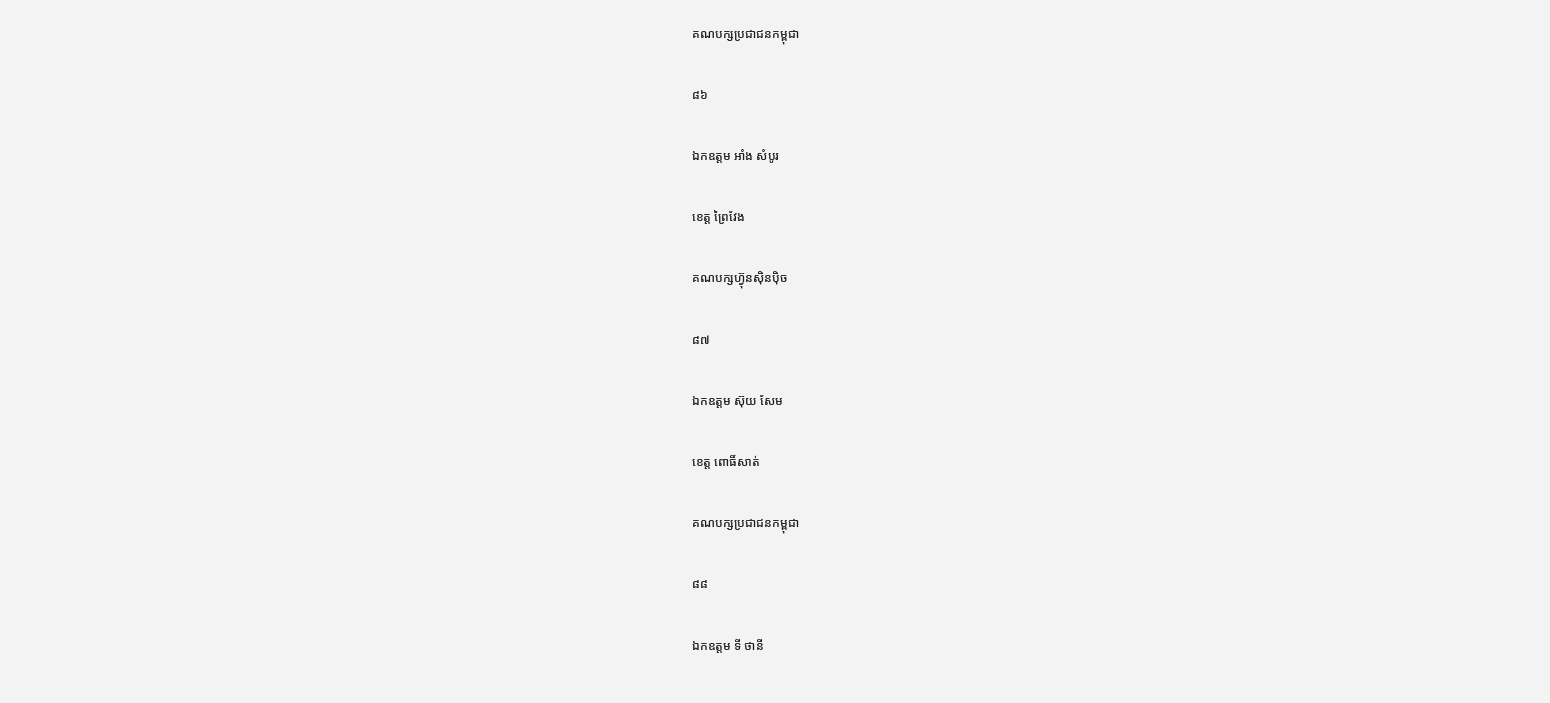គណបក្សប្រជាជនកម្ពុជា

៨៦

ឯកឧត្តម អាំង សំបូរ

ខេត្ត ព្រៃវែង

គណបក្សហ៊្វុនស៊ិនប៉ិច

៨៧

ឯកឧត្តម ស៊ុយ សែម

ខេត្ត ពោធិ៍សាត់

គណបក្សប្រជាជនកម្ពុជា

៨៨

ឯកឧត្តម ទី ថានី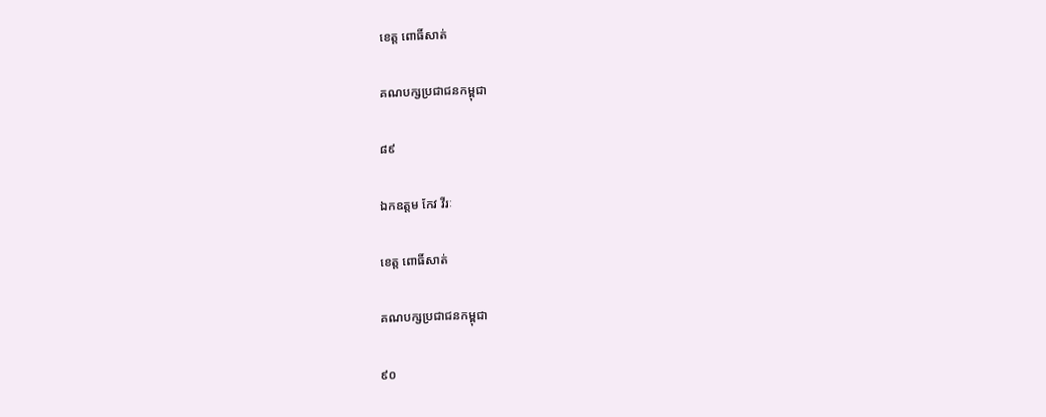ខេត្ត ពោធិ៍សាត់

គណបក្សប្រជាជនកម្ពុជា

៨៩

ឯកឧត្តម កែវ វីរៈ

ខេត្ត ពោធិ៍សាត់

គណបក្សប្រជាជនកម្ពុជា

៩០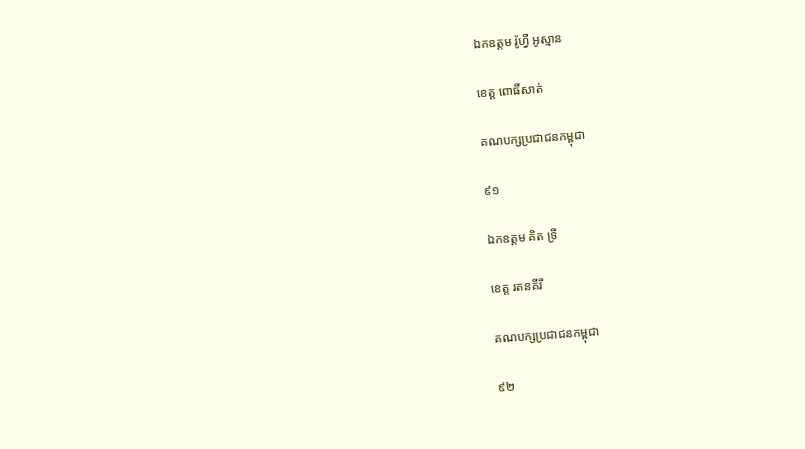ឯកឧត្តម រ៉ូហ្វី អូស្មាន

ខេត្ត ពោធិ៍សាត់

គណបក្សប្រជាជនកម្ពុជា

៩១

ឯកឧត្តម គិត ទ្រី

ខេត្ត រតនគីរី

គណបក្សប្រជាជនកម្ពុជា

៩២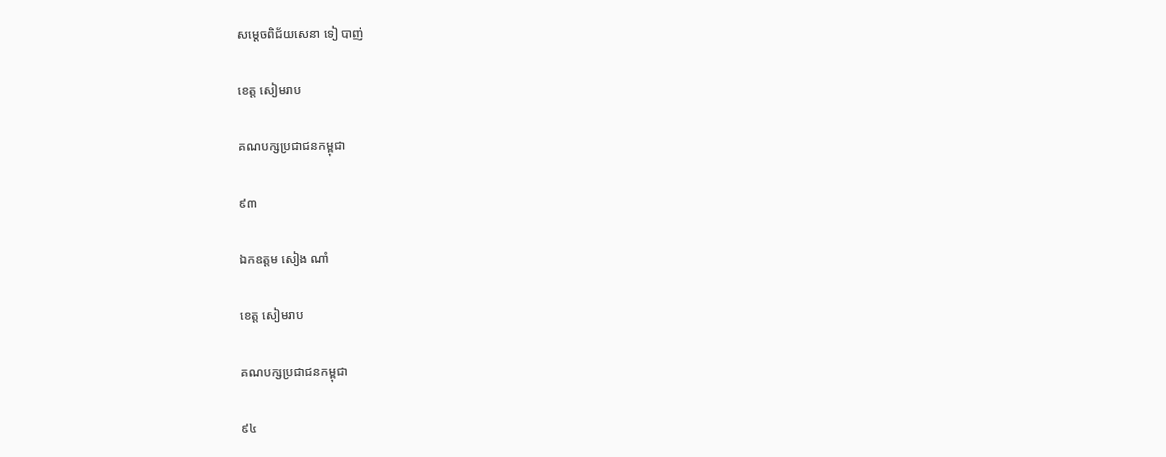សម្តេចពិជ័យសេនា ទៀ បាញ់

ខេត្ត សៀមរាប

គណបក្សប្រជាជនកម្ពុជា

៩៣

ឯកឧត្តម សៀង ណាំ

ខេត្ត សៀមរាប

គណបក្សប្រជាជនកម្ពុជា

៩៤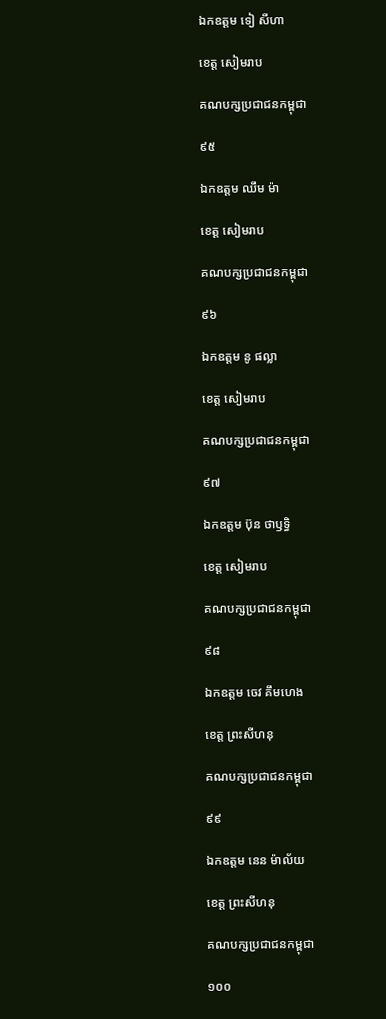ឯកឧត្តម ទៀ សីហា

ខេត្ត សៀមរាប

គណបក្សប្រជាជនកម្ពុជា

៩៥

ឯកឧត្តម ឈឹម ម៉ា

ខេត្ត សៀមរាប

គណបក្សប្រជាជនកម្ពុជា

៩៦

ឯកឧត្តម នូ ផល្លា

ខេត្ត សៀមរាប

គណបក្សប្រជាជនកម្ពុជា

៩៧

ឯកឧត្តម ប៊ុន ថាឫទ្ធិ

ខេត្ត សៀមរាប

គណបក្សប្រជាជនកម្ពុជា

៩៨

ឯកឧត្តម ចេវ គឹមហេង

ខេត្ត ព្រះសីហនុ

គណបក្សប្រជាជនកម្ពុជា

៩៩

ឯកឧត្តម នេន ម៉ាល័យ

ខេត្ត ព្រះសីហនុ

គណបក្សប្រជាជនកម្ពុជា

១០០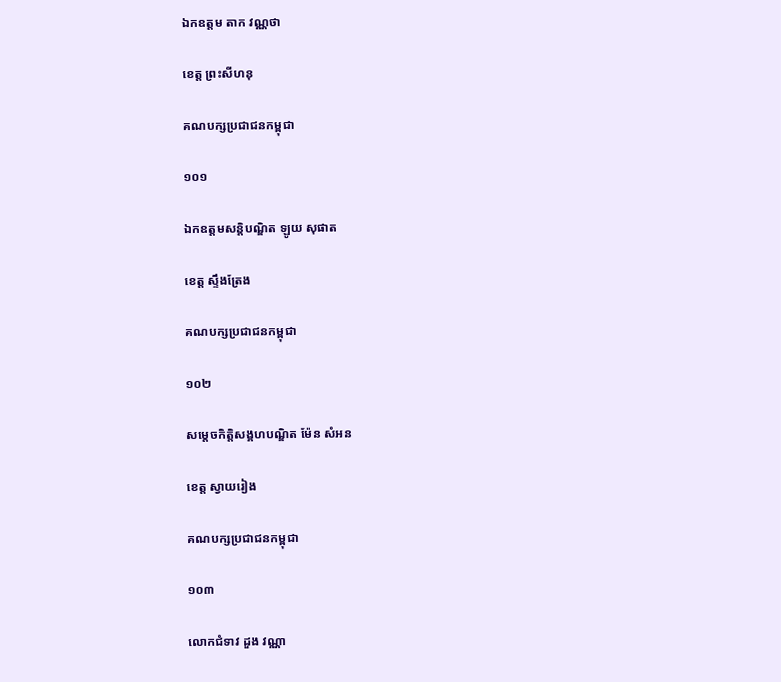ឯកឧត្តម តាក វណ្ណថា

ខេត្ត ព្រះសីហនុ

គណបក្សប្រជាជនកម្ពុជា

១០១

ឯកឧត្តមសន្តិបណ្ឌិត ឡូយ សុផាត

ខេត្ត ស្ទឹងត្រែង

គណបក្សប្រជាជនកម្ពុជា

១០២

សម្តេចកិត្តិសង្គហបណ្ឌិត ម៉ែន សំអន

ខេត្ត ស្វាយរៀង

គណបក្សប្រជាជនកម្ពុជា

១០៣

លោកជំទាវ ដួង វណ្ណា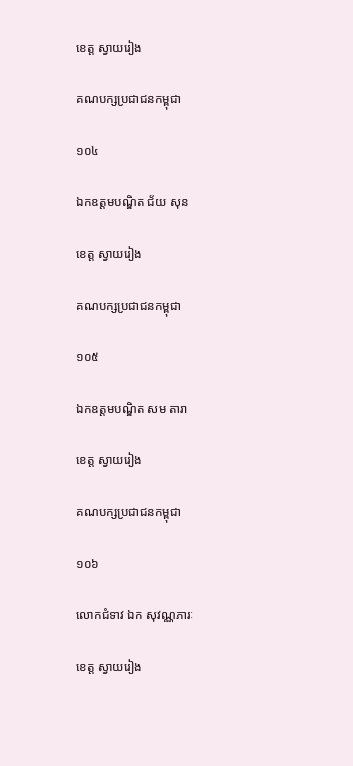ខេត្ត ស្វាយរៀង

គណបក្សប្រជាជនកម្ពុជា

១០៤

ឯកឧត្តមបណ្ឌិត ជ័យ សុន

ខេត្ត ស្វាយរៀង

គណបក្សប្រជាជនកម្ពុជា

១០៥

ឯកឧត្តមបណ្ឌិត សម តារា

ខេត្ត ស្វាយរៀង

គណបក្សប្រជាជនកម្ពុជា

១០៦

លោកជំទាវ ឯក សុវណ្ណភារៈ

ខេត្ត ស្វាយរៀង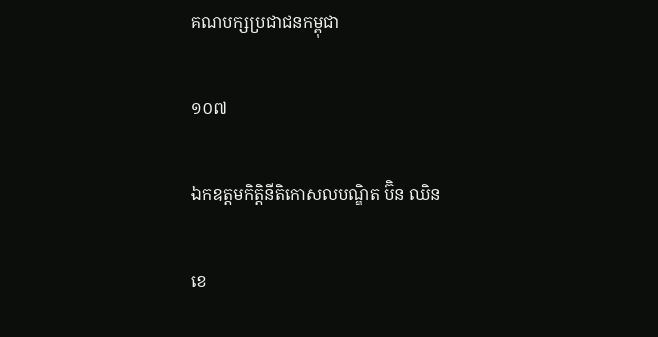គណបក្សប្រជាជនកម្ពុជា

១០៧

ឯកឧត្តមកិត្តិនីតិកោសលបណ្ឌិត ប៊ិន ឈិន

ខេ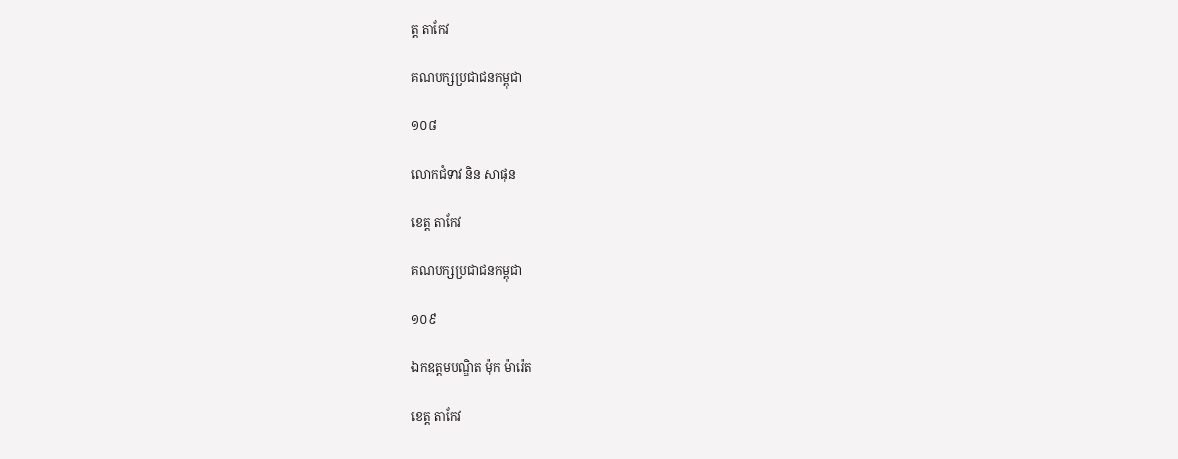ត្ត តាកែវ

គណបក្សប្រជាជនកម្ពុជា

១០៨

លោកជំទាវ និន សាផុន

ខេត្ត តាកែវ

គណបក្សប្រជាជនកម្ពុជា

១០៩

ឯកឧត្តមបណ្ឌិត ម៉ុក ម៉ារ៉េត

ខេត្ត តាកែវ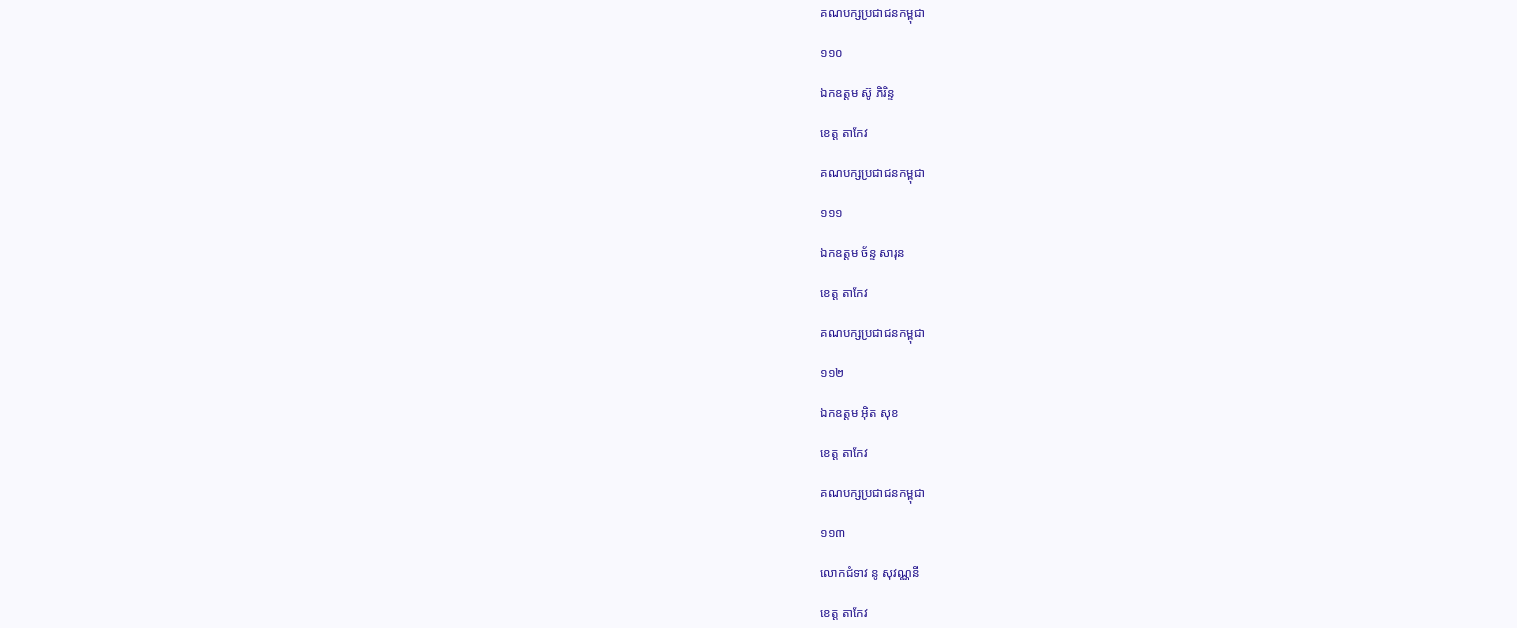គណបក្សប្រជាជនកម្ពុជា

១១០

ឯកឧត្តម ស៊ូ ភិរិន្ទ

ខេត្ត តាកែវ

គណបក្សប្រជាជនកម្ពុជា

១១១

ឯកឧត្តម ច័ន្ទ សារុន

ខេត្ត តាកែវ

គណបក្សប្រជាជនកម្ពុជា

១១២

ឯកឧត្តម អ៊ិត សុខ

ខេត្ត តាកែវ

គណបក្សប្រជាជនកម្ពុជា

១១៣

លោកជំទាវ នូ សុវណ្ណនី

ខេត្ត តាកែវ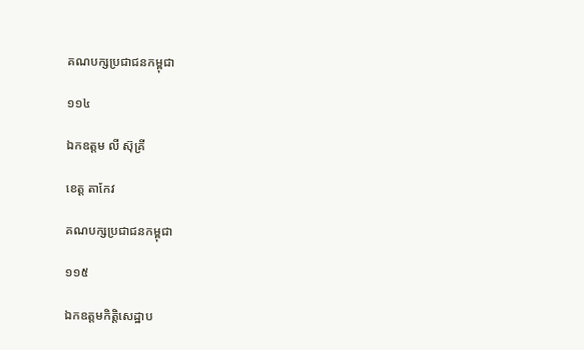គណបក្សប្រជាជនកម្ពុជា

១១៤

ឯកឧត្តម លី ស៊ុគ្រី

ខេត្ត តាកែវ

គណបក្សប្រជាជនកម្ពុជា

១១៥

ឯកឧត្តមកិត្តិសេដ្ឋាប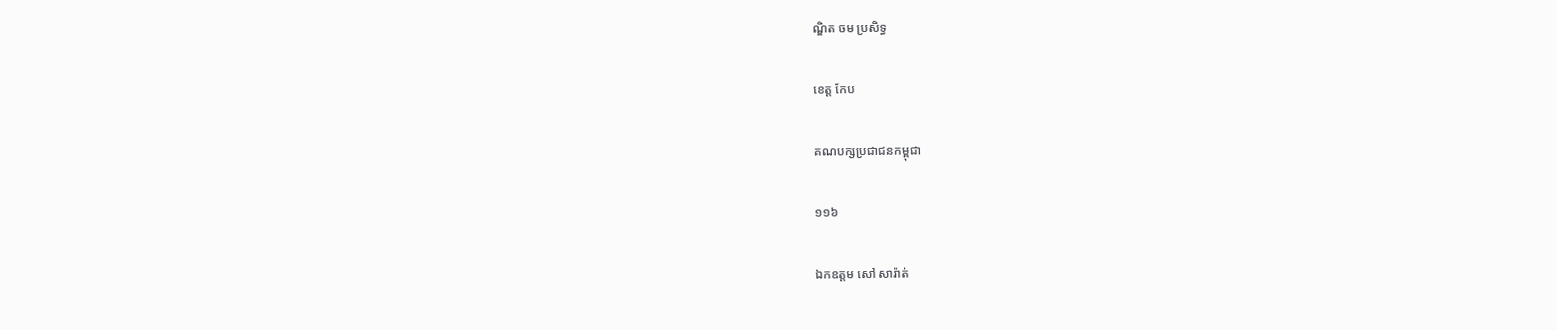ណ្ឌិត ចម ប្រសិទ្ធ

ខេត្ត កែប

គណបក្សប្រជាជនកម្ពុជា

១១៦

ឯកឧត្តម សៅ សារ៉ាត់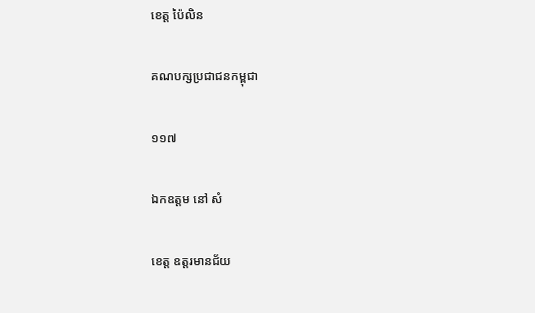ខេត្ត ប៉ៃលិន

គណបក្សប្រជាជនកម្ពុជា

១១៧

ឯកឧត្តម នៅ សំ

ខេត្ត ឧត្តរមានជ័យ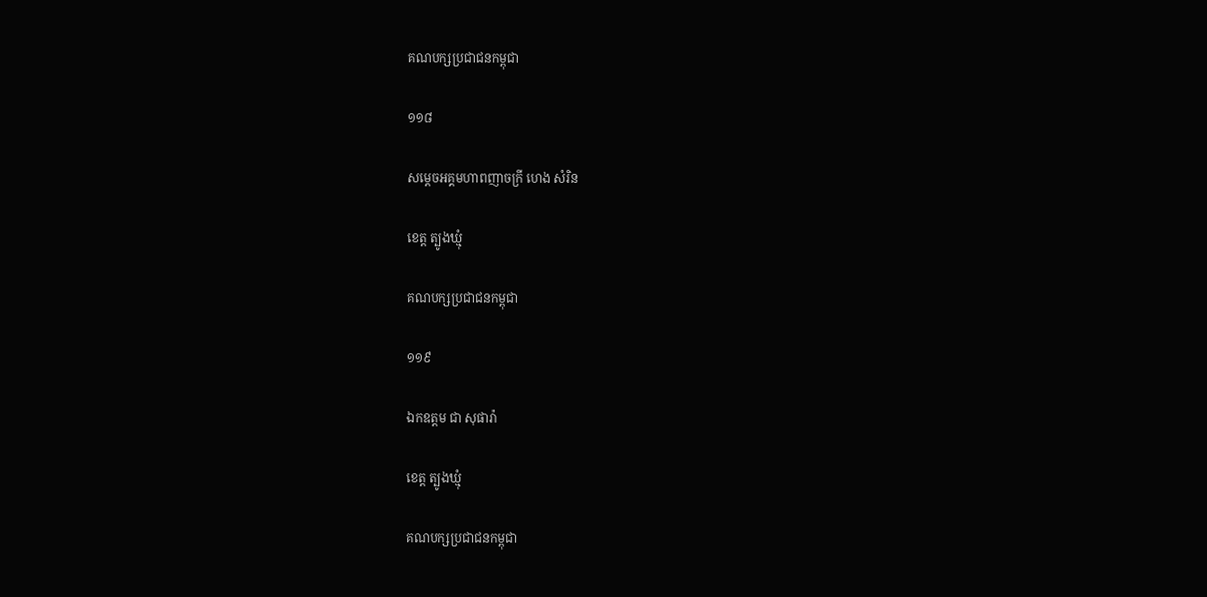គណបក្សប្រជាជនកម្ពុជា

១១៨

សម្តេចអគ្គមហាពញាចក្រី ហេង សំរិន

ខេត្ត ត្បូងឃ្មុំ

គណបក្សប្រជាជនកម្ពុជា

១១៩

ឯកឧត្តម ជា សុផារ៉ា

ខេត្ត ត្បូងឃ្មុំ

គណបក្សប្រជាជនកម្ពុជា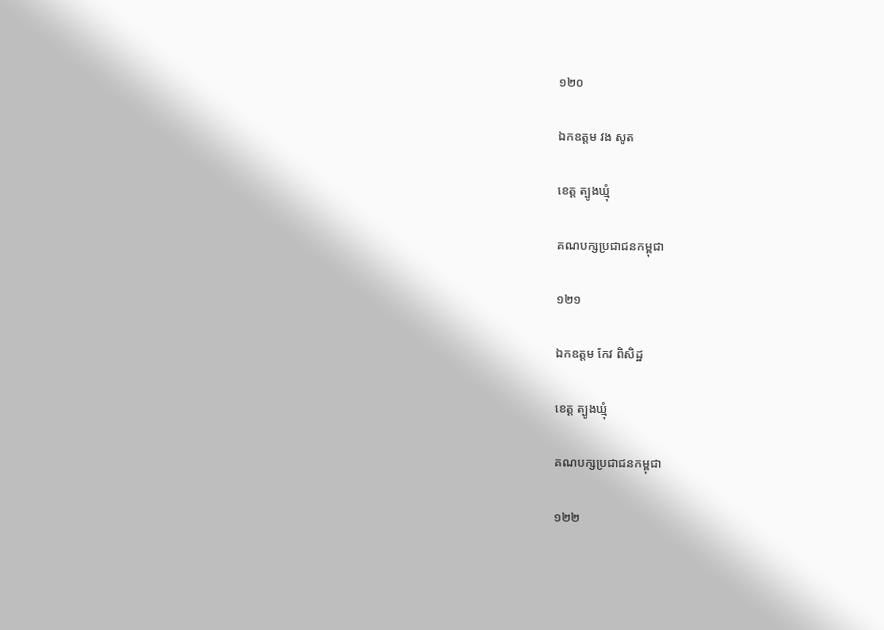១២០

ឯកឧត្តម វង សូត

ខេត្ត ត្បូងឃ្មុំ

គណបក្សប្រជាជនកម្ពុជា

១២១

ឯកឧត្តម កែវ ពិសិដ្ឋ

ខេត្ត ត្បូងឃ្មុំ

គណបក្សប្រជាជនកម្ពុជា

១២២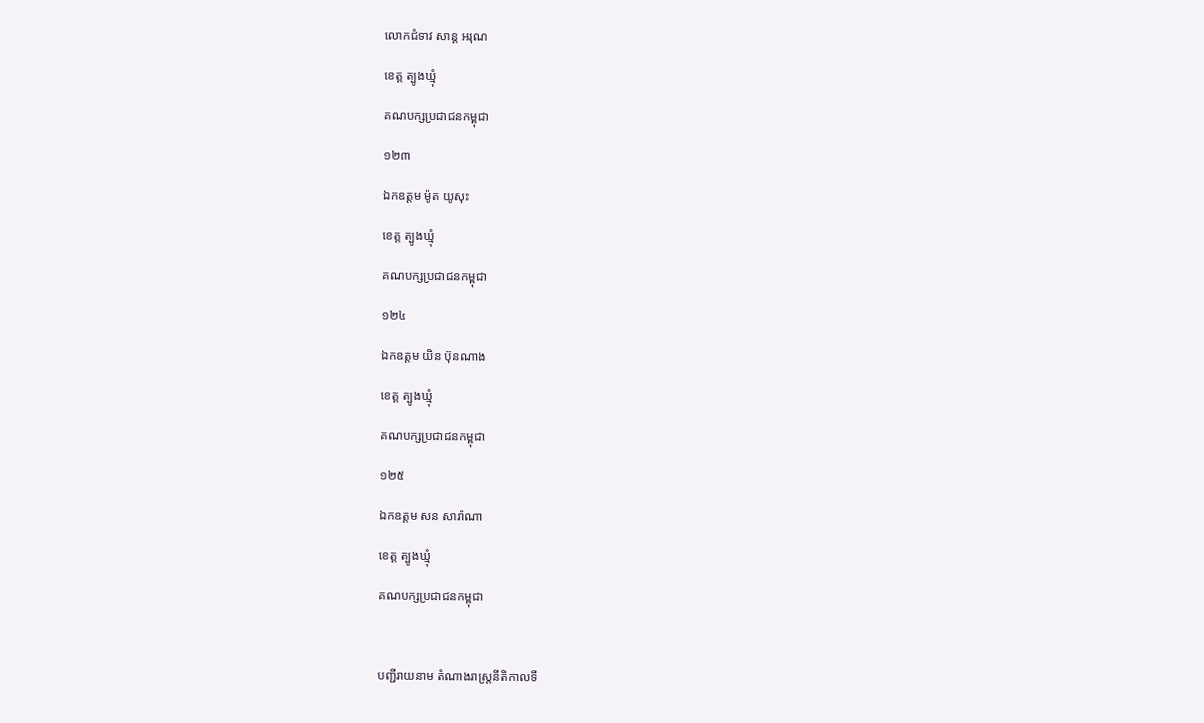លោកជំទាវ សាន្ត អរុណ

ខេត្ត ត្បូងឃ្មុំ

គណបក្សប្រជាជនកម្ពុជា

១២៣

ឯកឧត្តម ម៉ូត យូសុះ

ខេត្ត ត្បូងឃ្មុំ

គណបក្សប្រជាជនកម្ពុជា

១២៤

ឯកឧត្តម យិន ប៊ុនណាង

ខេត្ត ត្បូងឃ្មុំ

គណបក្សប្រជាជនកម្ពុជា

១២៥

ឯកឧត្តម សន សារ៉ាណា

ខេត្ត ត្បូងឃ្មុំ

គណបក្សប្រជាជនកម្ពុជា



បញ្ជីរាយនាម តំណាងរាស្ត្រនីតិកាលទី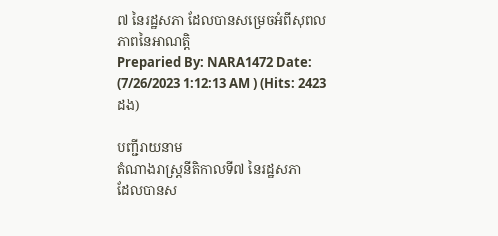៧ នៃរដ្ឋសភា ដែលបានសម្រេចអំពីសុពលភាពនៃអាណត្តិ
Preparied By: NARA1472 Date: (7/26/2023 1:12:13 AM ) (Hits: 2423ដង)

បញ្ជីរាយនាម
តំណាងរាស្ត្រនីតិកាលទី៧ នៃរដ្ឋសភា
ដែលបានស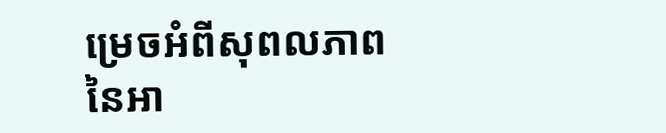ម្រេចអំពីសុពលភាព
នៃអា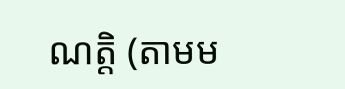ណត្តិ (តាមម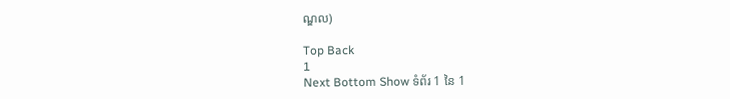ណ្ឌល)

Top Back
1
Next Bottom Show ទំព័រ 1 នៃ 1